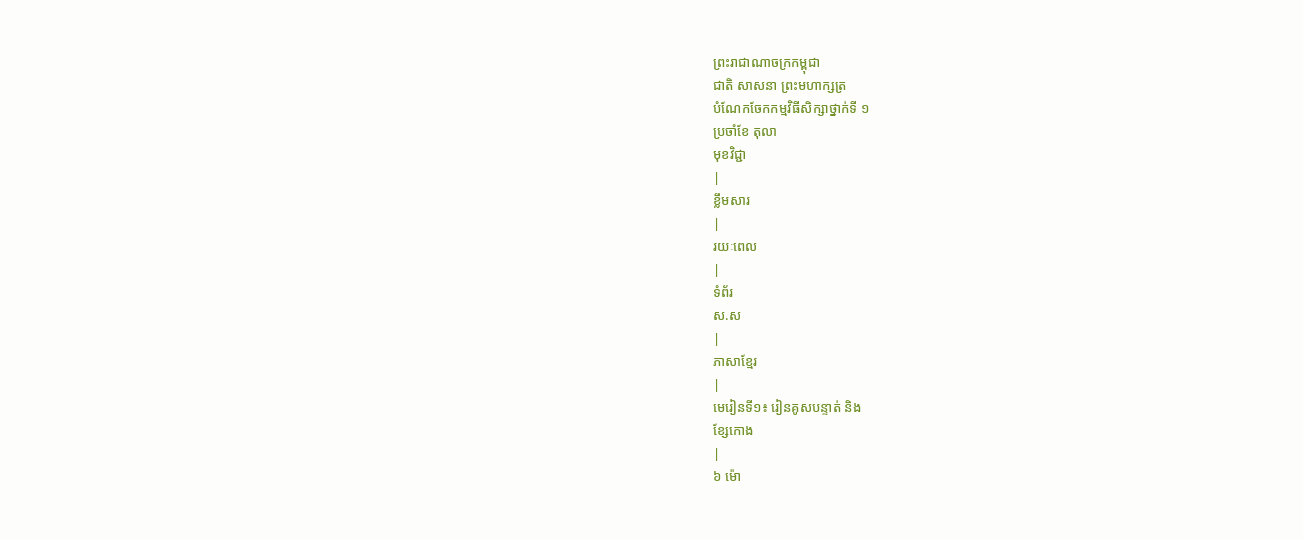ព្រះរាជាណាចក្រកម្ពុជា
ជាតិ សាសនា ព្រះមហាក្សត្រ
បំណែកចែកកម្មវិធីសិក្សាថ្នាក់ទី ១
ប្រចាំខែ តុលា
មុខវិជ្ជា
|
ខ្លឹមសារ
|
រយៈពេល
|
ទំព័រ
ស.ស
|
ភាសាខែ្មរ
|
មេរៀនទី១៖ រៀនគូសបន្ទាត់ និង
ខ្សែកោង
|
៦ ម៉ោ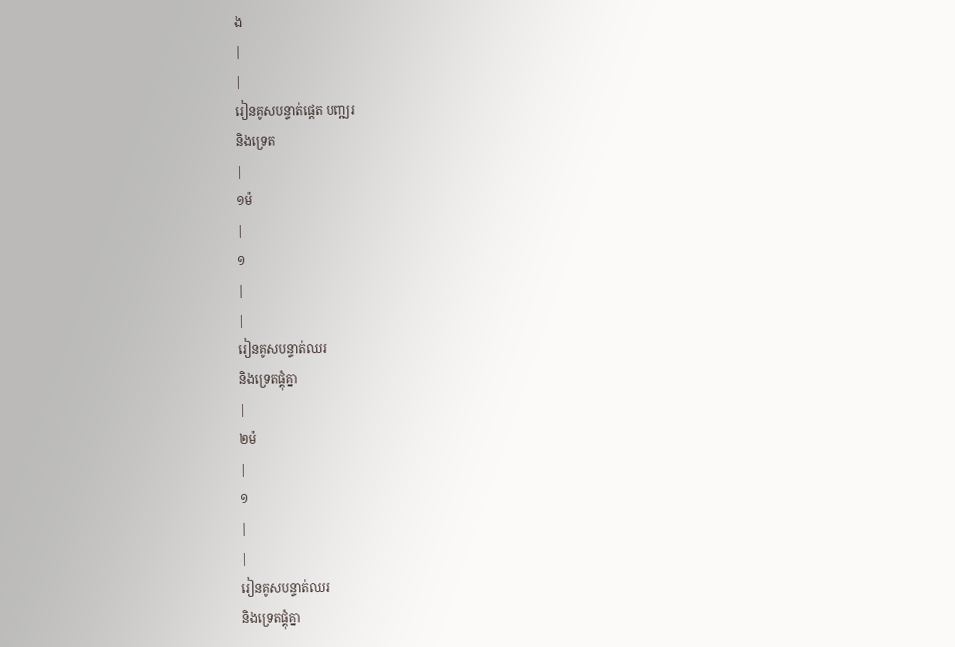ង
|
|
រៀនគូសបន្ទាត់ផ្តេត បញ្ឍរ
និងទ្រេត
|
១ម៉
|
១
|
|
រៀនគូសបន្ទាត់ឈរ
និងទ្រេតផ្គុំគ្នា
|
២ម៉
|
១
|
|
រៀនគូសបន្ទាត់ឈរ
និងទ្រេតផ្គុំគ្នា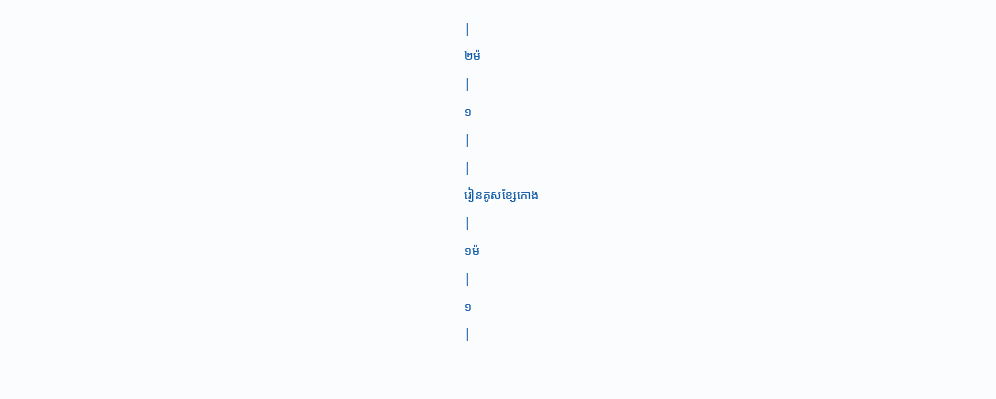|
២ម៉
|
១
|
|
រៀនគូសខ្សែកោង
|
១ម៉
|
១
|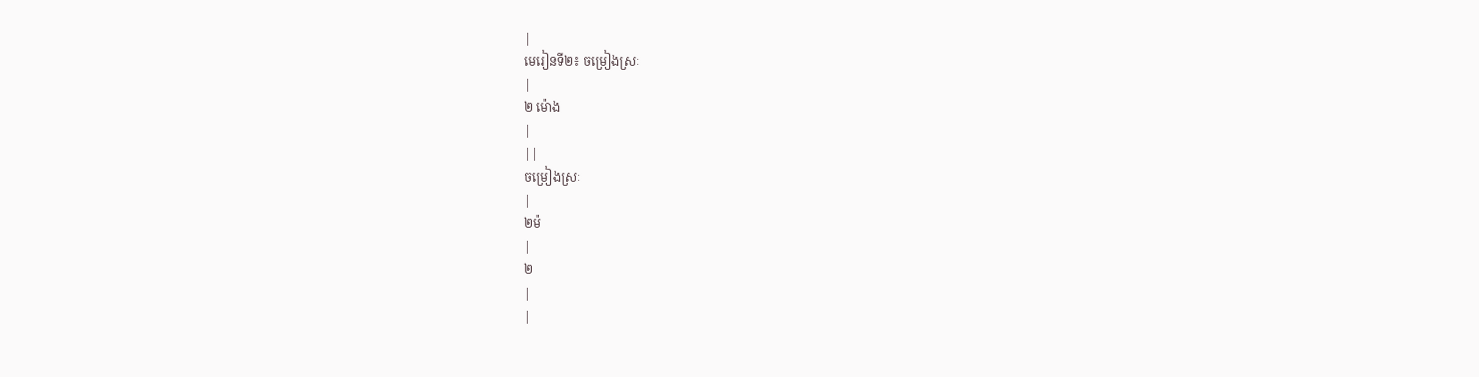|
មេរៀនទី២៖ ចម្រៀងស្រៈ
|
២ ម៉ោង
|
||
ចម្រៀងស្រៈ
|
២ម៉
|
២
|
|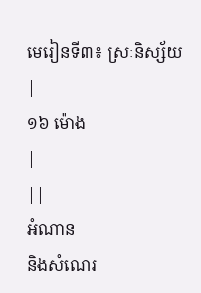មេរៀនទី៣៖ ស្រៈនិស្ស័យ
|
១៦ ម៉ោង
|
||
អំណាន
និងសំណេរ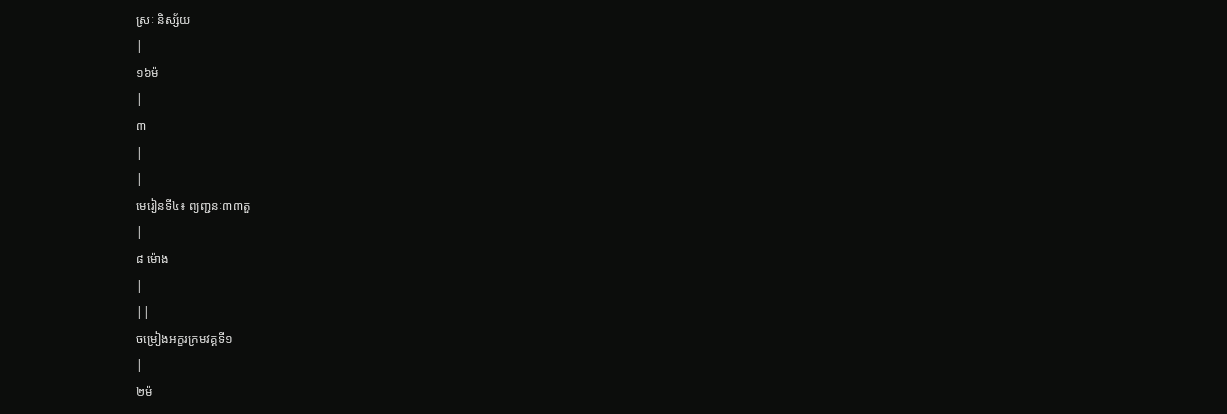ស្រៈ និស្ស័យ
|
១៦ម៉
|
៣
|
|
មេរៀនទី៤៖ ព្យញ្ជនៈ៣៣តួ
|
៨ ម៉ោង
|
||
ចម្រៀងអក្ខរក្រមវគ្គទី១
|
២ម៉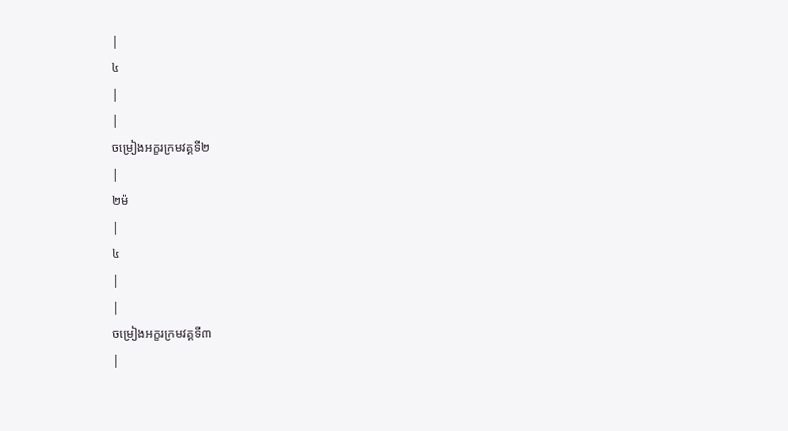|
៤
|
|
ចម្រៀងអក្ខរក្រមវគ្គទី២
|
២ម៉
|
៤
|
|
ចម្រៀងអក្ខរក្រមវគ្គទី៣
|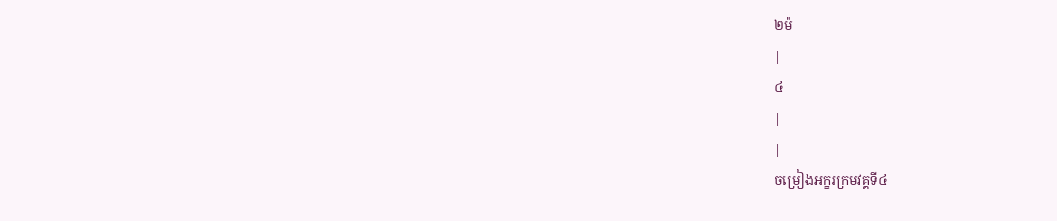២ម៉
|
៤
|
|
ចម្រៀងអក្ខរក្រមវគ្គទី៤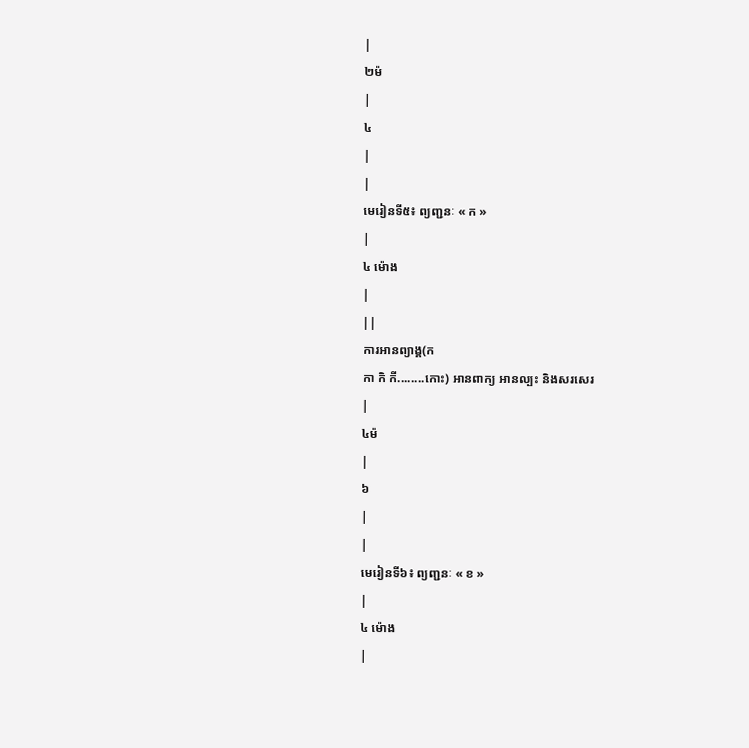|
២ម៉
|
៤
|
|
មេរៀនទី៥៖ ព្យញ្ជនៈ « ក »
|
៤ ម៉ោង
|
||
ការអានព្យាង្គ(ក
កា កិ កី........កោះ) អានពាក្យ អានល្បះ និងសរសេរ
|
៤ម៉
|
៦
|
|
មេរៀនទី៦៖ ព្យញ្ជនៈ « ខ »
|
៤ ម៉ោង
|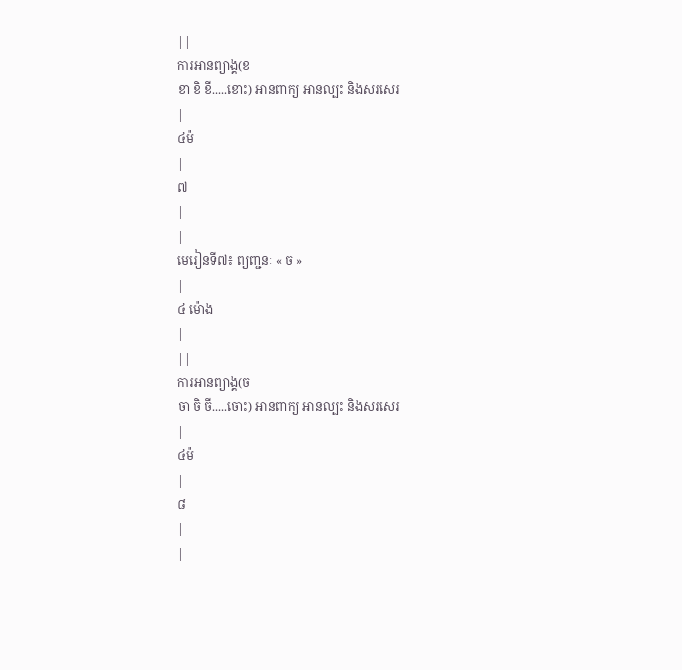||
ការអានព្យាង្គ(ខ
ខា ខិ ខី.....ខោះ) អានពាក្យ អានល្បះ និងសរសេរ
|
៤ម៉
|
៧
|
|
មេរៀនទី៧៖ ព្យញ្ជនៈ « ច »
|
៤ ម៉ោង
|
||
ការអានព្យាង្គ(ច
ចា ចិ ចី.....ចោះ) អានពាក្យ អានល្បះ និងសរសេរ
|
៤ម៉
|
៨
|
|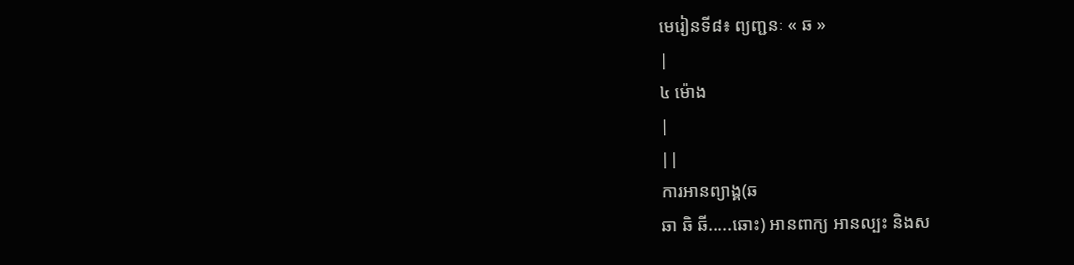មេរៀនទី៨៖ ព្យញ្ជនៈ « ឆ »
|
៤ ម៉ោង
|
||
ការអានព្យាង្គ(ឆ
ឆា ឆិ ឆី.....ឆោះ) អានពាក្យ អានល្បះ និងស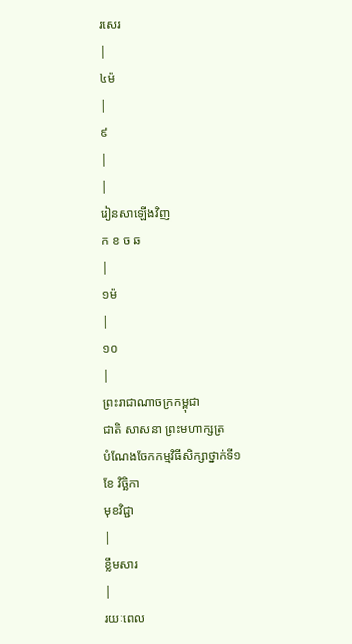រសេរ
|
៤ម៉
|
៩
|
|
រៀនសាឡើងវិញ
ក ខ ច ឆ
|
១ម៉
|
១០
|
ព្រះរាជាណាចក្រកម្ពុជា
ជាតិ សាសនា ព្រះមហាក្សត្រ
បំណែងចែកកម្មវិធីសិក្សាថ្នាក់ទី១
ខែ វិច្ឆិកា
មុខវិជ្ជា
|
ខ្លឹមសារ
|
រយៈពេល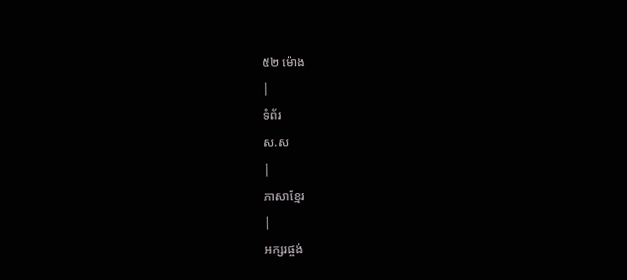៥២ ម៉ោង
|
ទំព័រ
ស.ស
|
ភាសាខ្មែរ
|
អក្សរផ្ចង់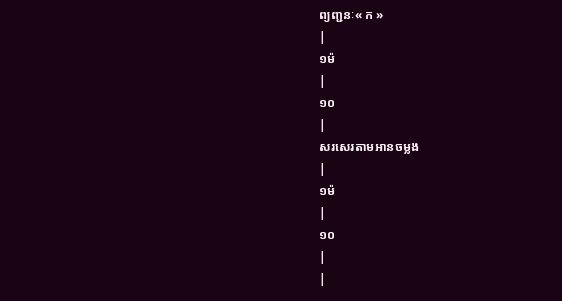ព្យញ្ជនៈ« ក »
|
១ម៉
|
១០
|
សរសេរតាមអានចម្លង
|
១ម៉
|
១០
|
|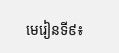មេរៀនទី៩៖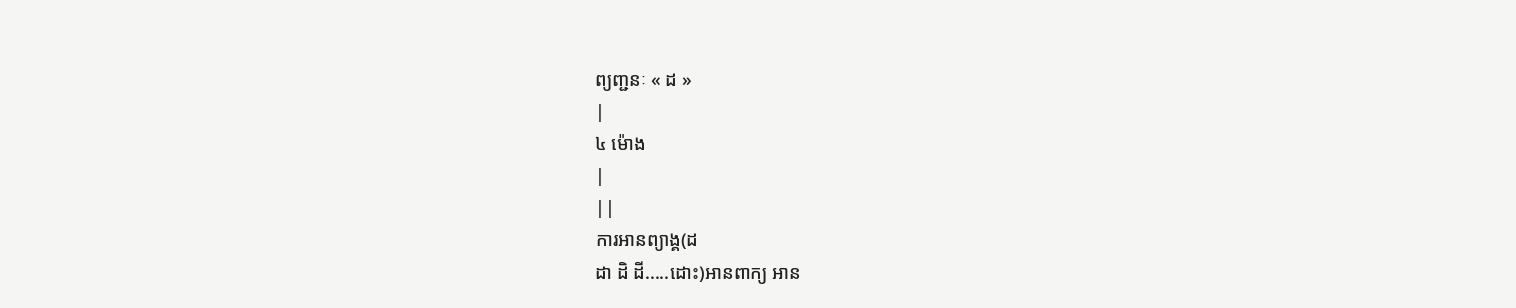ព្យញ្ជនៈ « ដ »
|
៤ ម៉ោង
|
||
ការអានព្យាង្គ(ដ
ដា ដិ ដី.....ដោះ)អានពាក្យ អាន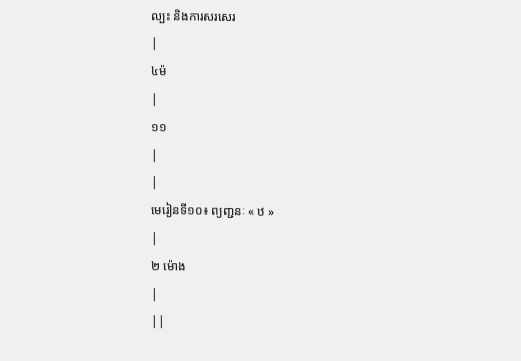ល្បះ និងការសរសេរ
|
៤ម៉
|
១១
|
|
មេរៀនទី១០៖ ព្យញ្ជនៈ « ឋ »
|
២ ម៉ោង
|
||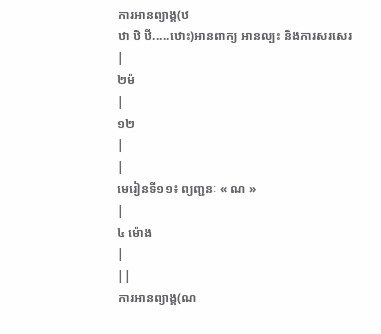ការអានព្យាង្គ(ឋ
ឋា ឋិ ឋី.....ឋោះ)អានពាក្យ អានល្បះ និងការសរសេរ
|
២ម៉
|
១២
|
|
មេរៀនទី១១៖ ព្យញ្ជនៈ « ណ »
|
៤ ម៉ោង
|
||
ការអានព្យាង្គ(ណ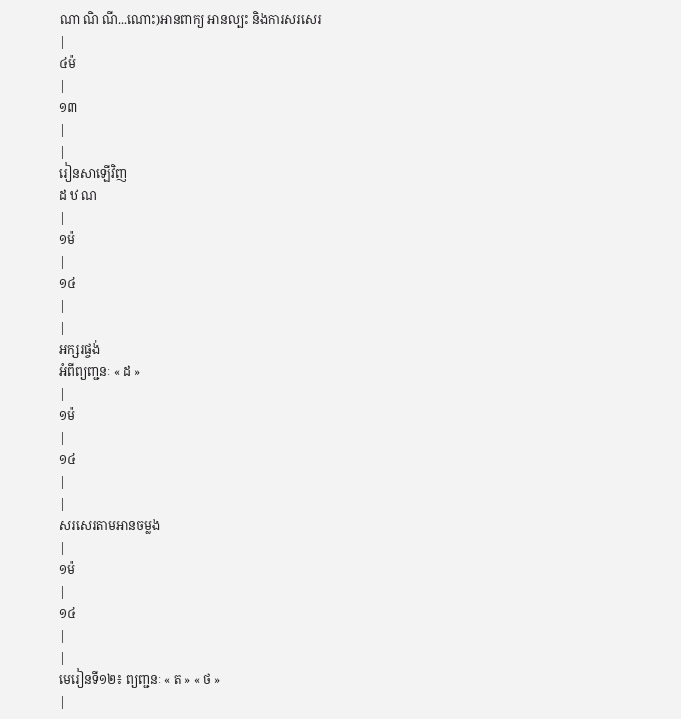ណា ណិ ណី...ណោះ)អានពាក្យ អានល្បះ និងការសរសេរ
|
៤ម៉
|
១៣
|
|
រៀនសាឡើវិញ
ដ ឋ ណ
|
១ម៉
|
១៤
|
|
អក្សរផ្ចង់
អំពីព្យញ្ជនៈ « ដ »
|
១ម៉
|
១៤
|
|
សរសេរតាមអានចម្លង
|
១ម៉
|
១៤
|
|
មេរៀនទី១២៖ ព្យញ្ជនៈ « ត » « ថ »
|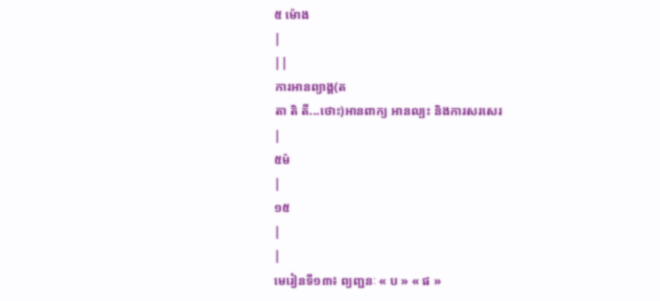៥ ម៉ោង
|
||
ការអានព្យាង្គ(ត
តា តិ តី...ថោះ)អានពាក្យ អានល្បះ និងការសរសេរ
|
៥ម៉
|
១៥
|
|
មេរៀនទី១៣៖ ព្យញ្ជនៈ « ប » « ផ »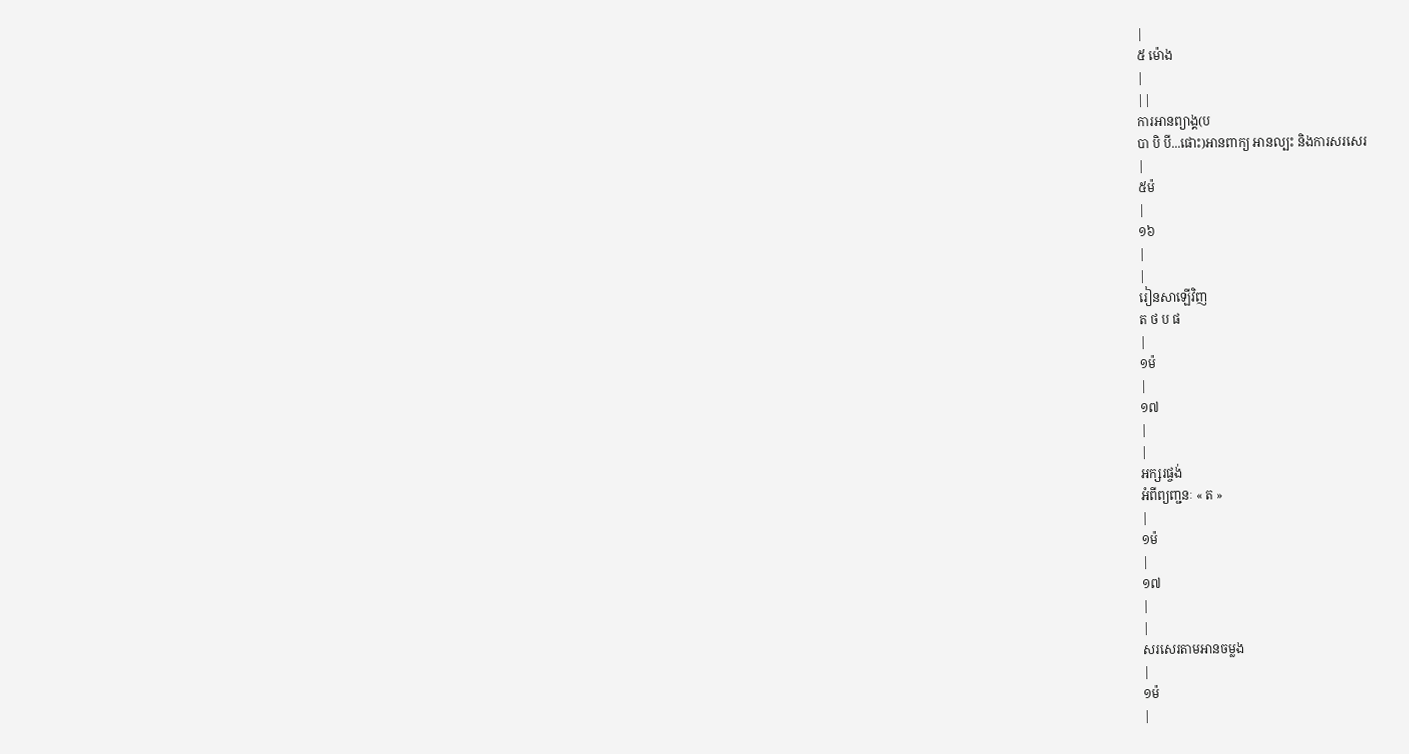|
៥ ម៉ោង
|
||
ការអានព្យាង្គ(ប
បា បិ បី...ផោះ)អានពាក្យ អានល្បះ និងការសរសេរ
|
៥ម៉
|
១៦
|
|
រៀនសាឡើវិញ
ត ថ ប ផ
|
១ម៉
|
១៧
|
|
អក្សរផ្ចង់
អំពីព្យញ្ជនៈ « ត »
|
១ម៉
|
១៧
|
|
សរសេរតាមអានចម្លង
|
១ម៉
|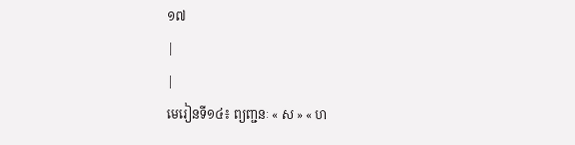១៧
|
|
មេរៀនទី១៤៖ ព្យញ្ជនៈ « ស » « ហ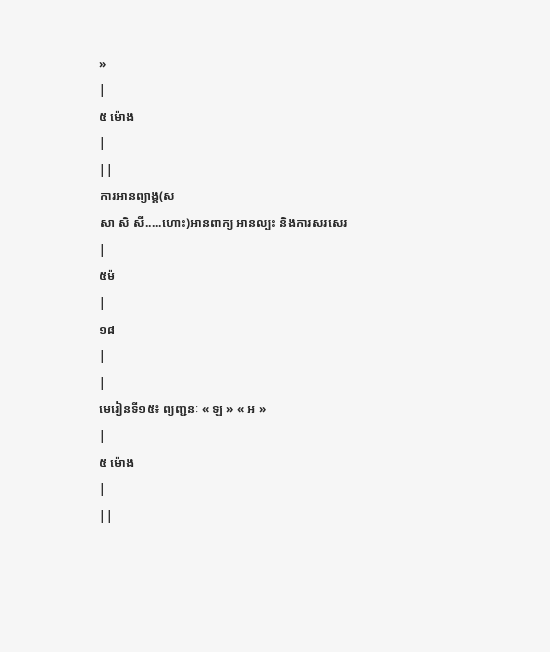»
|
៥ ម៉ោង
|
||
ការអានព្យាង្គ(ស
សា សិ សី.....ហោះ)អានពាក្យ អានល្បះ និងការសរសេរ
|
៥ម៉
|
១៨
|
|
មេរៀនទី១៥៖ ព្យញ្ជនៈ « ឡ » « អ »
|
៥ ម៉ោង
|
||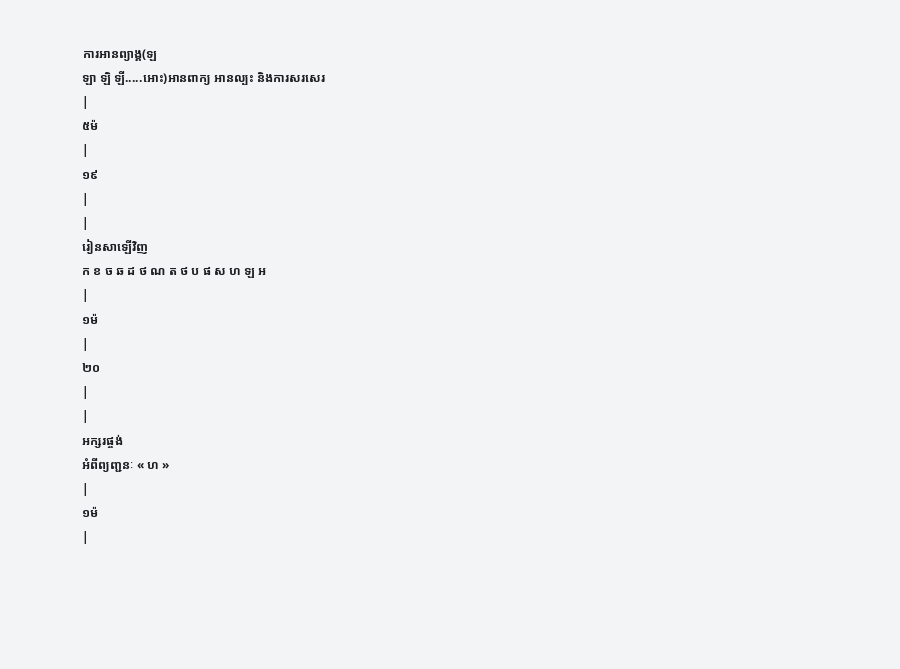ការអានព្យាង្គ(ឡ
ឡា ឡិ ឡី.....អោះ)អានពាក្យ អានល្បះ និងការសរសេរ
|
៥ម៉
|
១៩
|
|
រៀនសាឡើវិញ
ក ខ ច ឆ ដ ថ ណ ត ថ ប ផ ស ហ ឡ អ
|
១ម៉
|
២០
|
|
អក្សរផ្ចង់
អំពីព្យញ្ជនៈ « ហ »
|
១ម៉
|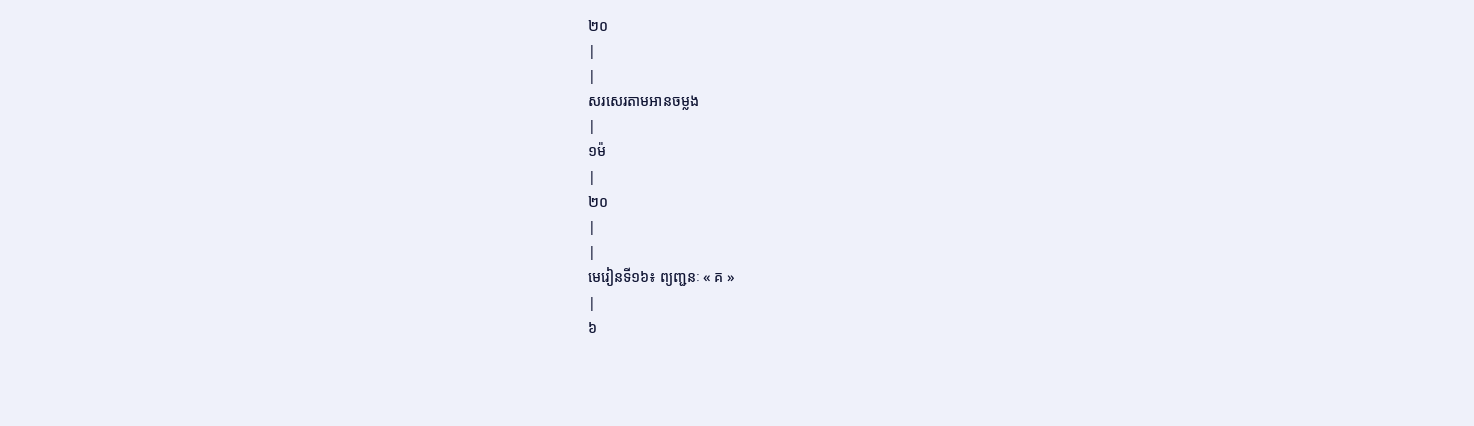២០
|
|
សរសេរតាមអានចម្លង
|
១ម៉
|
២០
|
|
មេរៀនទី១៦៖ ព្យញ្ជនៈ « គ »
|
៦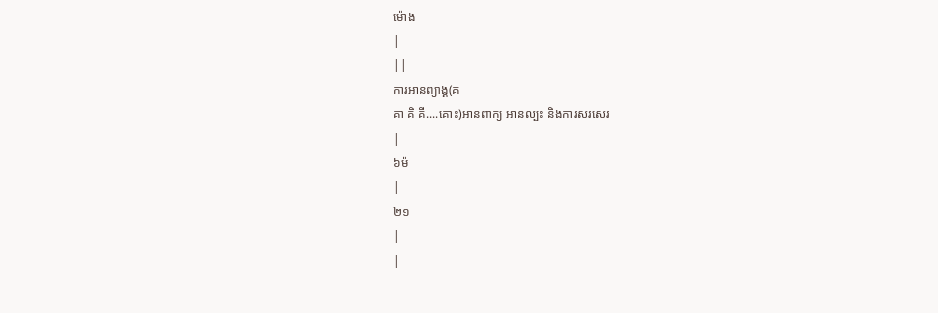ម៉ោង
|
||
ការអានព្យាង្គ(គ
គា គិ គី....គោះ)អានពាក្យ អានល្បះ និងការសរសេរ
|
៦ម៉
|
២១
|
|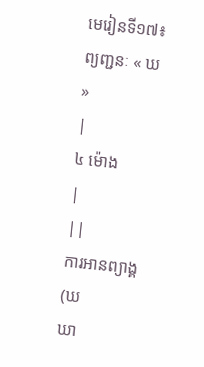មេរៀនទី១៧៖ ព្យញ្ជនៈ « ឃ »
|
៤ ម៉ោង
|
||
ការអានព្យាង្គ(ឃ
ឃា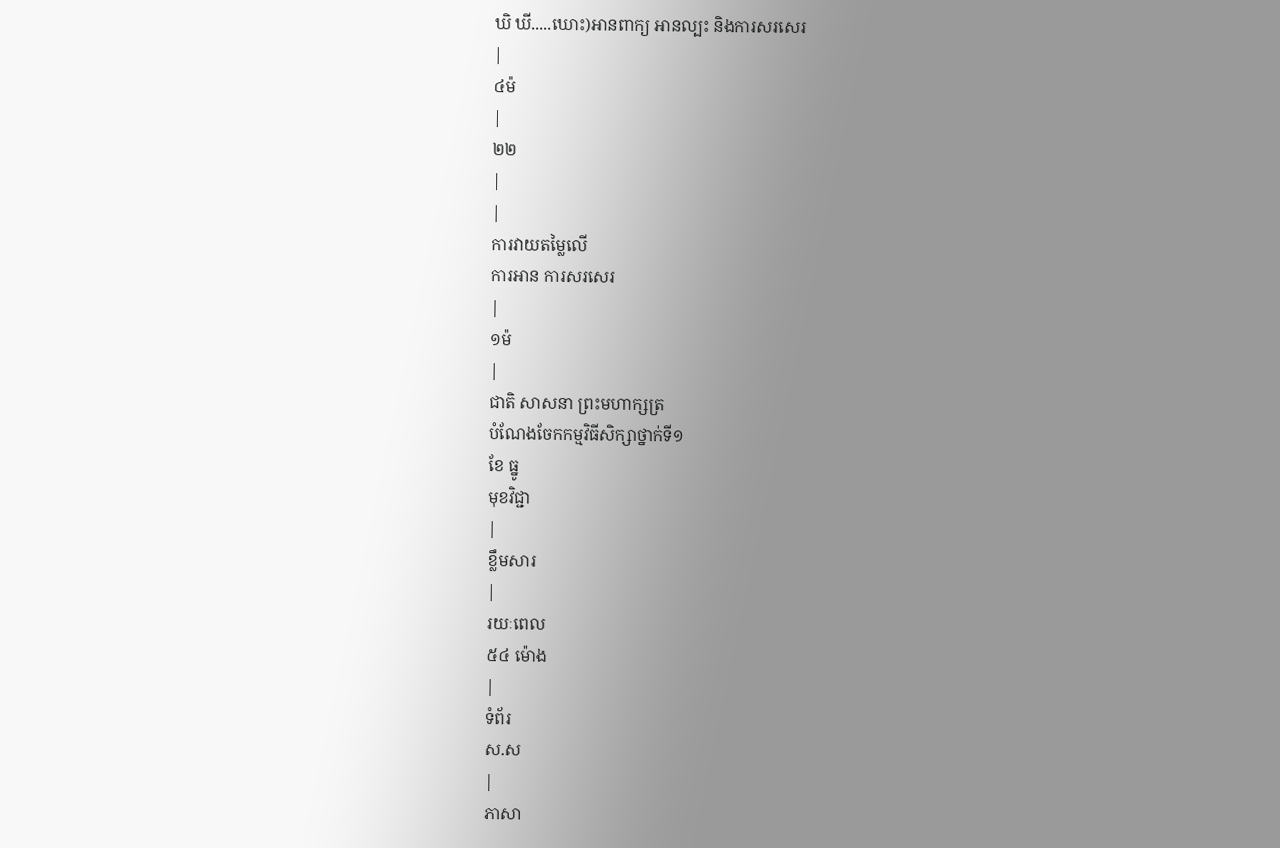ឃិ ឃី.....ឃោះ)អានពាក្យ អានល្បះ និងការសរសេរ
|
៤ម៉
|
២២
|
|
ការវាយតម្លៃលើ
ការអាន ការសរសេរ
|
១ម៉
|
ជាតិ សាសនា ព្រះមហាក្សត្រ
បំណែងចែកកម្មវិធីសិក្សាថ្នាក់ទី១
ខែ ធ្នូ
មុខវិជ្ជា
|
ខ្លឹមសារ
|
រយៈពេល
៥៤ ម៉ោង
|
ទំព័រ
ស.ស
|
ភាសា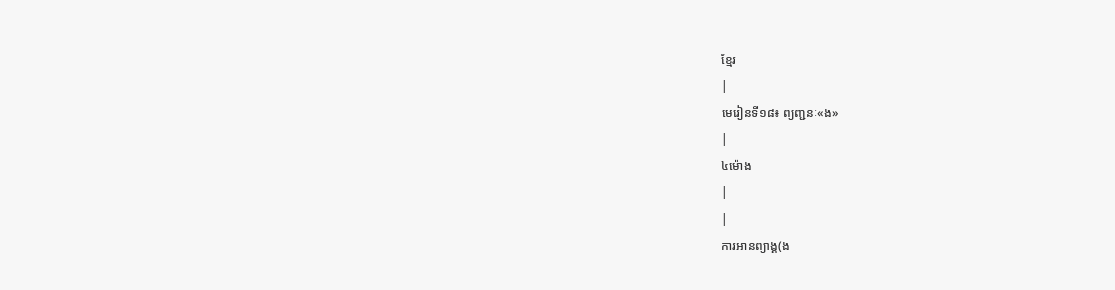ខ្មែរ
|
មេរៀនទី១៨៖ ព្យញ្ជនៈ«ង»
|
៤ម៉ោង
|
|
ការអានព្យាង្គ(ង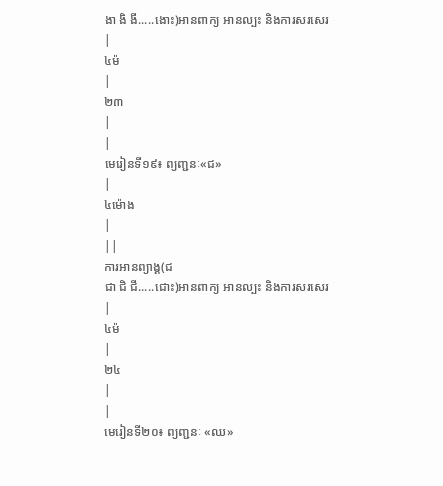ងា ងិ ងី.....ងោះ)អានពាក្យ អានល្បះ និងការសរសេរ
|
៤ម៉
|
២៣
|
|
មេរៀនទី១៩៖ ព្យញ្ជនៈ«ជ»
|
៤ម៉ោង
|
||
ការអានព្យាង្គ(ជ
ជា ជិ ជី.....ជោះ)អានពាក្យ អានល្បះ និងការសរសេរ
|
៤ម៉
|
២៤
|
|
មេរៀនទី២០៖ ព្យញ្ជនៈ «ឈ»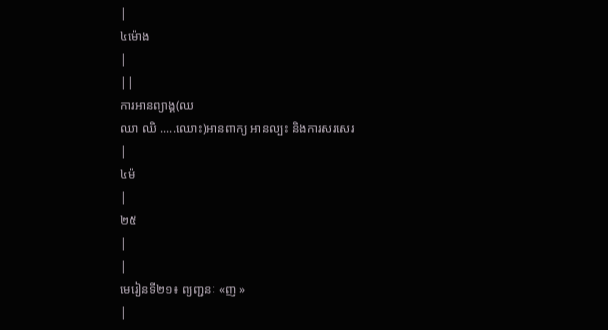|
៤ម៉ោង
|
||
ការអានព្យាង្គ(ឈ
ឈា ឈិ .....ឈោះ)អានពាក្យ អានល្បះ និងការសរសេរ
|
៤ម៉
|
២៥
|
|
មេរៀនទី២១៖ ព្យញ្ជនៈ «ញ »
|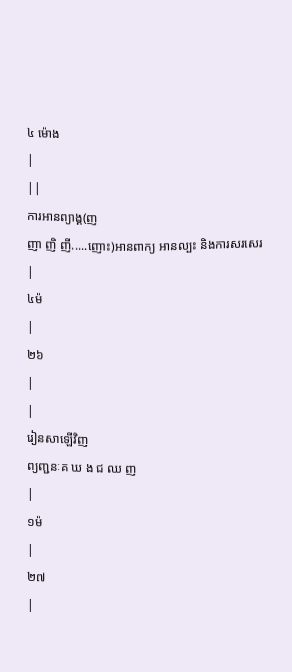៤ ម៉ោង
|
||
ការអានព្យាង្គ(ញ
ញា ញិ ញី.....ញោះ)អានពាក្យ អានល្បះ និងការសរសេរ
|
៤ម៉
|
២៦
|
|
រៀនសាឡើវិញ
ព្យញ្ជនៈគ ឃ ង ជ ឈ ញ
|
១ម៉
|
២៧
|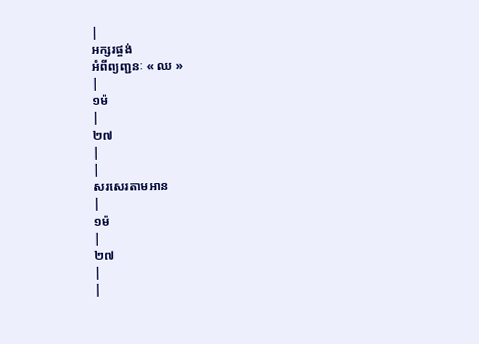|
អក្សរផ្ចង់
អំពីព្យញ្ជនៈ « ឈ »
|
១ម៉
|
២៧
|
|
សរសេរតាមអាន
|
១ម៉
|
២៧
|
|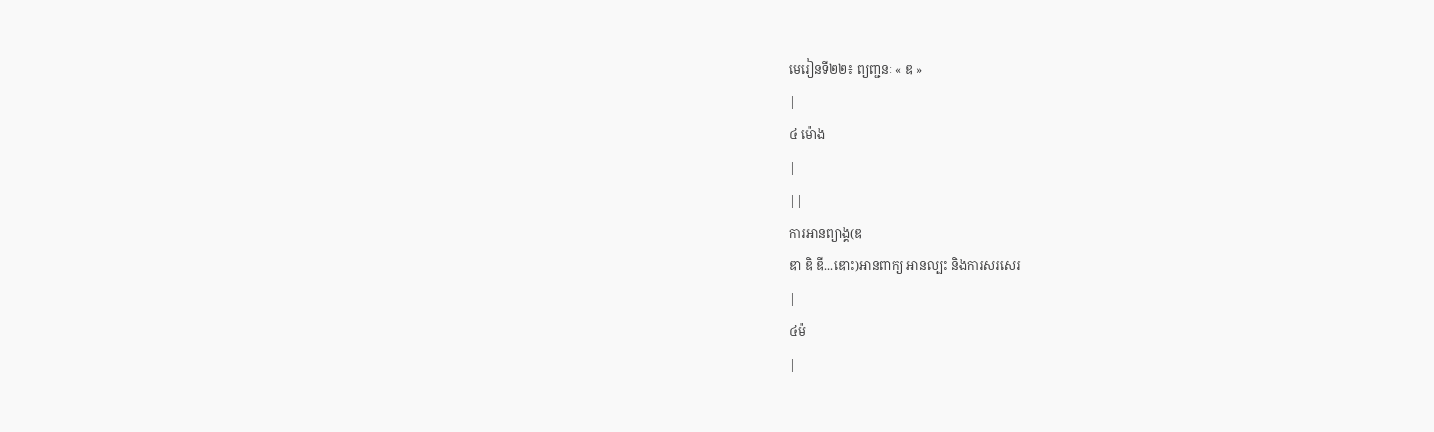មេរៀនទី២២៖ ព្យញ្ជនៈ « ឌ »
|
៤ ម៉ោង
|
||
ការអានព្យាង្គ(ឌ
ឌា ឌិ ឌី...ឌោះ)អានពាក្យ អានល្បះ និងការសរសេរ
|
៤ម៉
|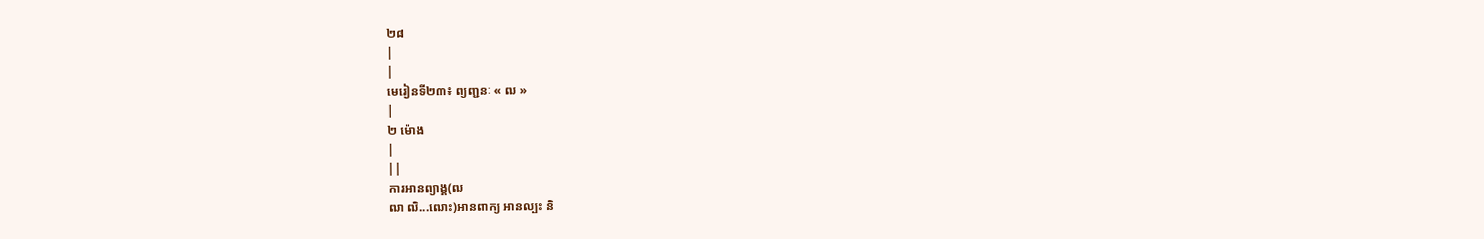២៨
|
|
មេរៀនទី២៣៖ ព្យញ្ជនៈ « ឍ »
|
២ ម៉ោង
|
||
ការអានព្យាង្គ(ឍ
ឍា ឍិ...ឍោះ)អានពាក្យ អានល្បះ និ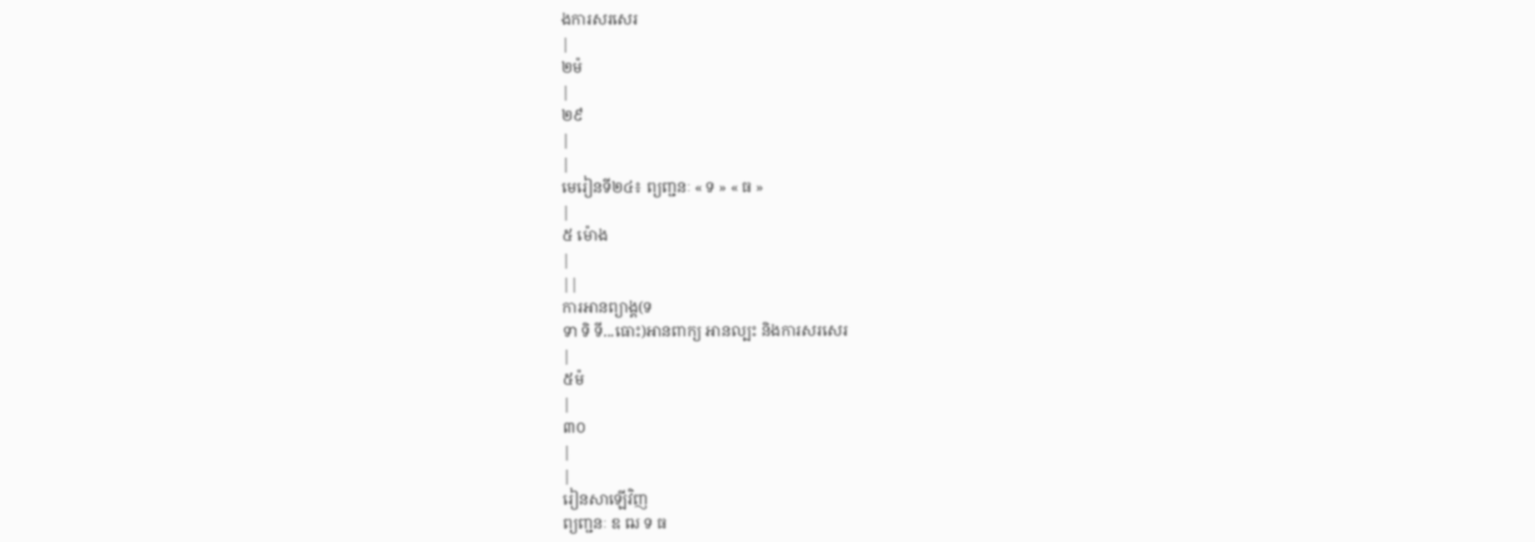ងការសរសេរ
|
២ម៉
|
២៩
|
|
មេរៀនទី២៤៖ ព្យញ្ជនៈ « ទ » « ធ »
|
៥ ម៉ោង
|
||
ការអានព្យាង្គ(ទ
ទា ទិ ទី...ធោះ)អានពាក្យ អានល្បះ និងការសរសេរ
|
៥ម៉
|
៣០
|
|
រៀនសាឡើវិញ
ព្យញ្ជនៈ ឌ ឍ ទ ធ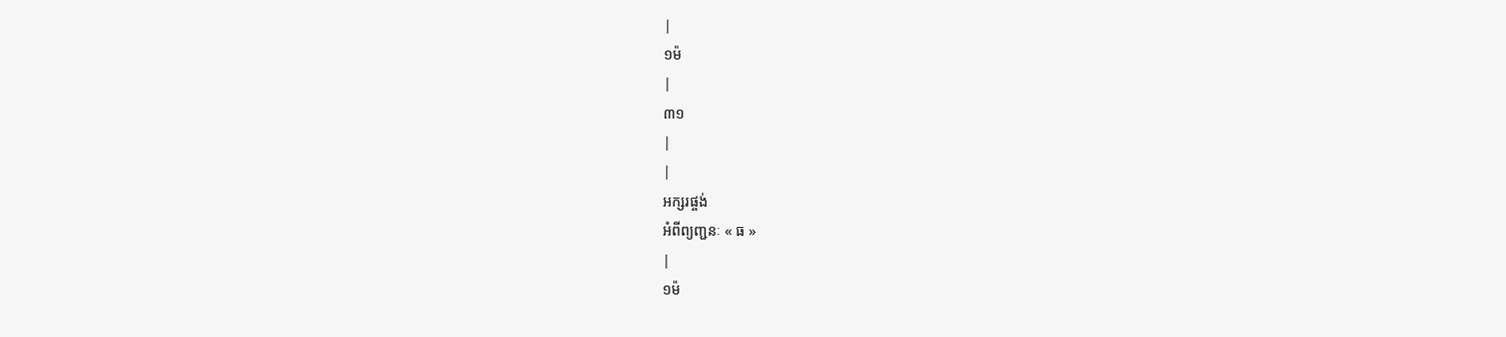|
១ម៉
|
៣១
|
|
អក្សរផ្ចង់
អំពីព្យញ្ជនៈ « ធ »
|
១ម៉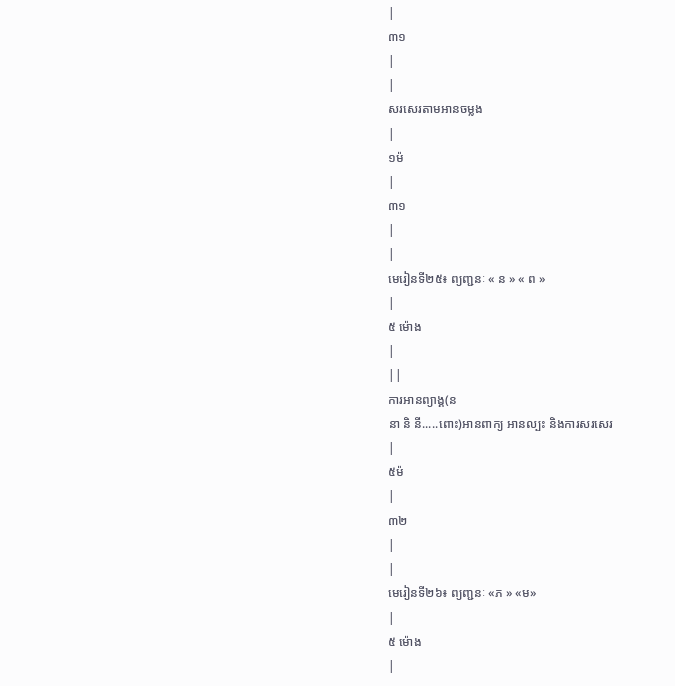|
៣១
|
|
សរសេរតាមអានចម្លង
|
១ម៉
|
៣១
|
|
មេរៀនទី២៥៖ ព្យញ្ជនៈ « ន » « ព »
|
៥ ម៉ោង
|
||
ការអានព្យាង្គ(ន
នា និ នី.....ពោះ)អានពាក្យ អានល្បះ និងការសរសេរ
|
៥ម៉
|
៣២
|
|
មេរៀនទី២៦៖ ព្យញ្ជនៈ «ភ » «ម»
|
៥ ម៉ោង
|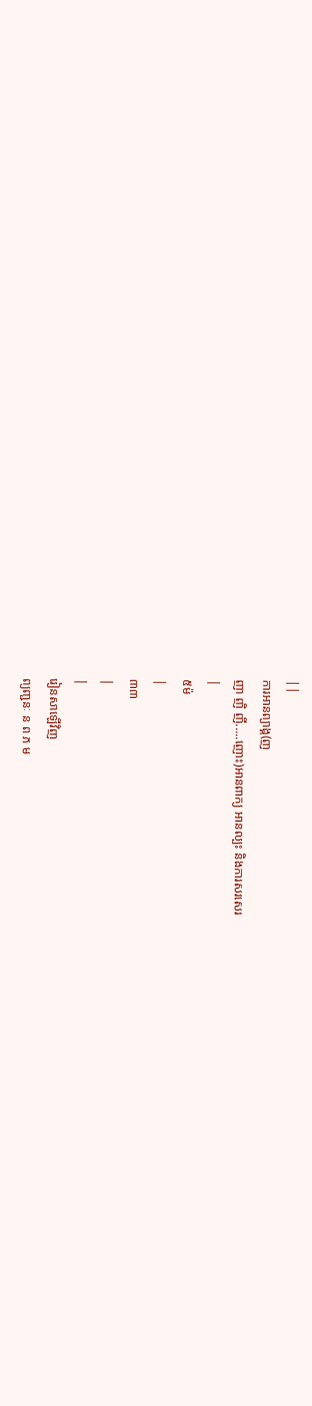||
ការអានព្យាង្គ(ញ
ញា ញិ ញី.....ញោះ)អានពាក្យ អានល្បះ និងការសរសេរ
|
៥ម៉
|
៣៣
|
|
រៀនសាឡើវិញ
ព្យញ្ជនៈ ន ព ភ ម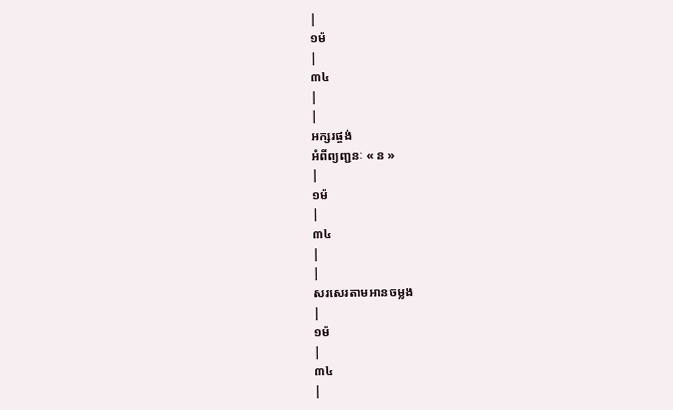|
១ម៉
|
៣៤
|
|
អក្សរផ្ចង់
អំពីព្យញ្ជនៈ « ន »
|
១ម៉
|
៣៤
|
|
សរសេរតាមអានចម្លង
|
១ម៉
|
៣៤
|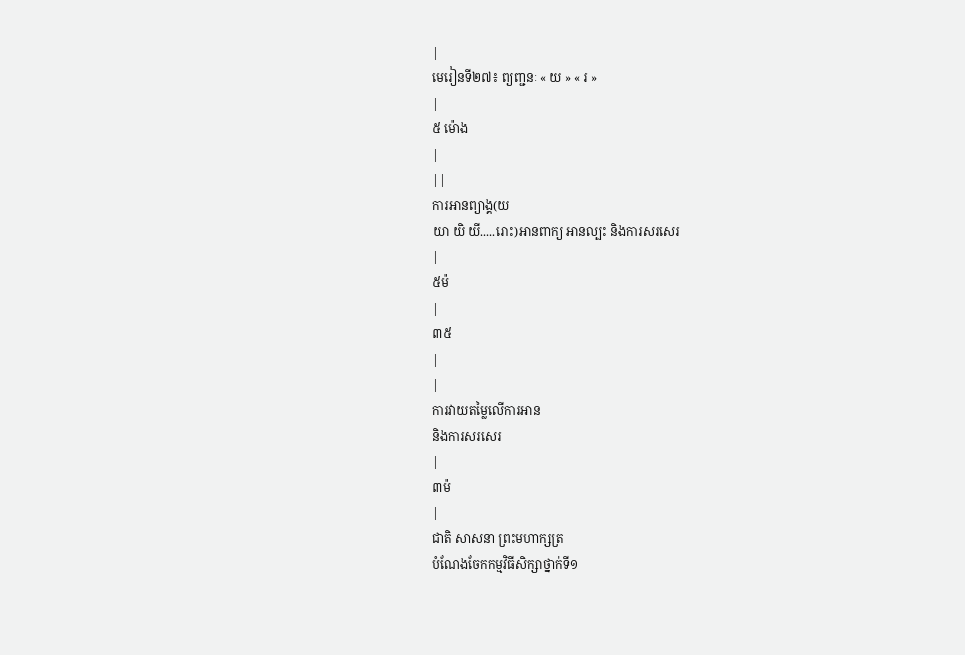|
មេរៀនទី២៧៖ ព្យញ្ជនៈ « យ » « រ »
|
៥ ម៉ោង
|
||
ការអានព្យាង្គ(យ
យា យិ យី.....រោះ)អានពាក្យ អានល្បះ និងការសរសេរ
|
៥ម៉
|
៣៥
|
|
ការវាយតម្លៃលើការអាន
និងការសរសេរ
|
៣ម៉
|
ជាតិ សាសនា ព្រះមហាក្សត្រ
បំណែងចែកកម្មវិធីសិក្សាថ្នាក់ទី១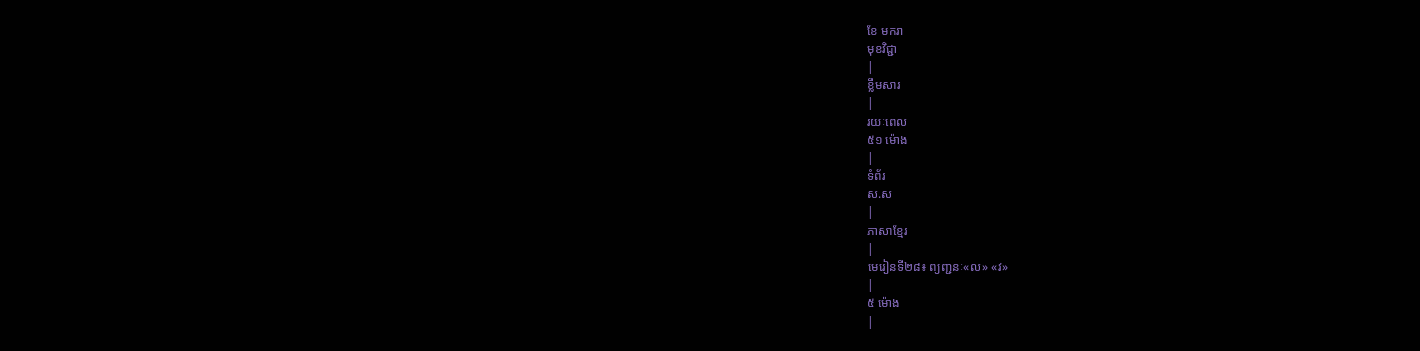ខែ មករា
មុខវិជ្ជា
|
ខ្លឹមសារ
|
រយៈពេល
៥១ ម៉ោង
|
ទំព័រ
ស.ស
|
ភាសាខ្មែរ
|
មេរៀនទី២៨៖ ព្យញ្ជនៈ«ល» «វ»
|
៥ ម៉ោង
|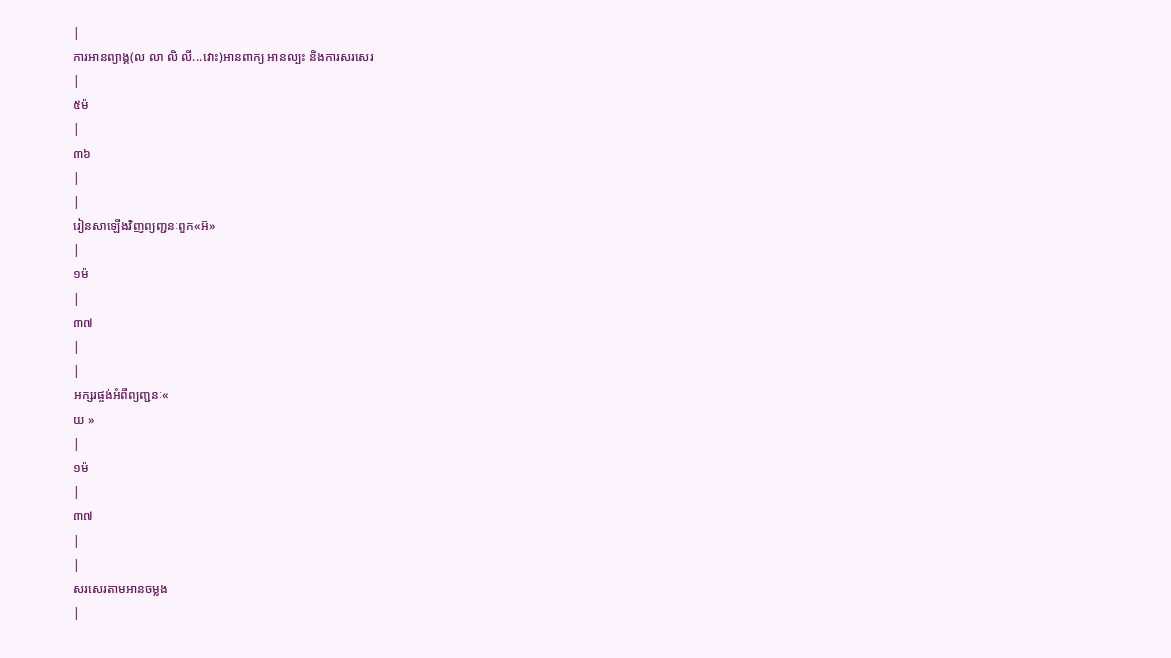|
ការអានព្យាង្គ(ល លា លិ លី...វោះ)អានពាក្យ អានល្បះ និងការសរសេរ
|
៥ម៉
|
៣៦
|
|
រៀនសាឡើងវិញព្យញ្ជនៈពួក«អ៊»
|
១ម៉
|
៣៧
|
|
អក្សរផ្ចង់អំពីព្យញ្ជនៈ«
យ »
|
១ម៉
|
៣៧
|
|
សរសេរតាមអានចម្លង
|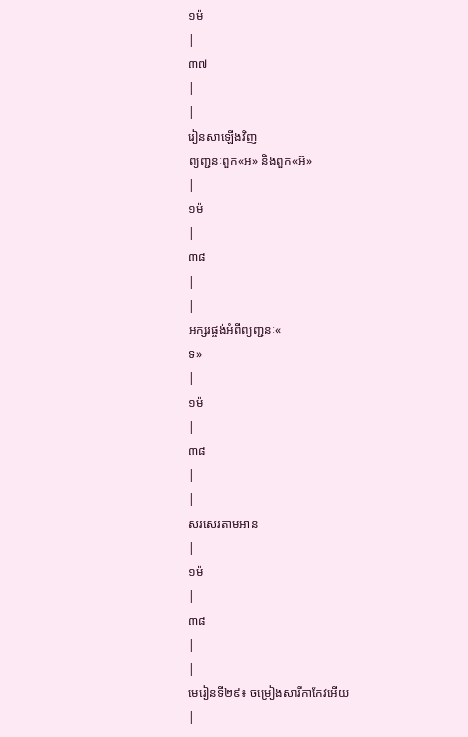១ម៉
|
៣៧
|
|
រៀនសាឡើងវិញ
ព្យញ្ជនៈពួក«អ» និងពួក«អ៊»
|
១ម៉
|
៣៨
|
|
អក្សរផ្ចង់អំពីព្យញ្ជនៈ«
ទ»
|
១ម៉
|
៣៨
|
|
សរសេរតាមអាន
|
១ម៉
|
៣៨
|
|
មេរៀនទី២៩៖ ចម្រៀងសារីកាកែវអើយ
|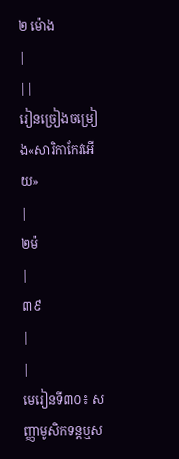២ ម៉ោង
|
||
រៀនច្រៀងចម្រៀង«សារិកាកែវអើយ»
|
២ម៉
|
៣៩
|
|
មេរៀនទី៣០៖ សញ្ញាមូសិកទន្តឬស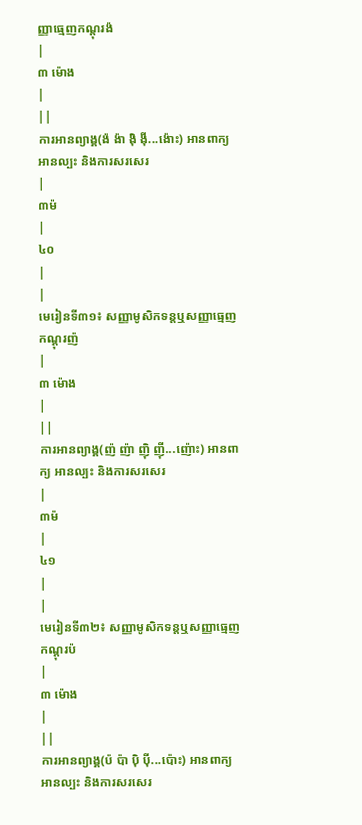ញ្ញាធ្មេញកណ្តុរង៉
|
៣ ម៉ោង
|
||
ការអានព្យាង្គ(ង៉ ង៉ា ង៉ិ ង៉ី...ង៉ោះ) អានពាក្យ អានល្បះ និងការសរសេរ
|
៣ម៉
|
៤០
|
|
មេរៀនទី៣១៖ សញ្ញាមូសិកទន្តឬសញ្ញាធ្មេញកណ្តុរញ៉
|
៣ ម៉ោង
|
||
ការអានព្យាង្គ(ញ៉ ញ៉ា ញ៉ិ ញ៉ី...ញ៉ោះ) អានពាក្យ អានល្បះ និងការសរសេរ
|
៣ម៉
|
៤១
|
|
មេរៀនទី៣២៖ សញ្ញាមូសិកទន្តឬសញ្ញាធ្មេញកណ្តុរប៉
|
៣ ម៉ោង
|
||
ការអានព្យាង្គ(ប៉ ប៉ា ប៉ិ ប៉ី...ប៉ោះ) អានពាក្យ អានល្បះ និងការសរសេរ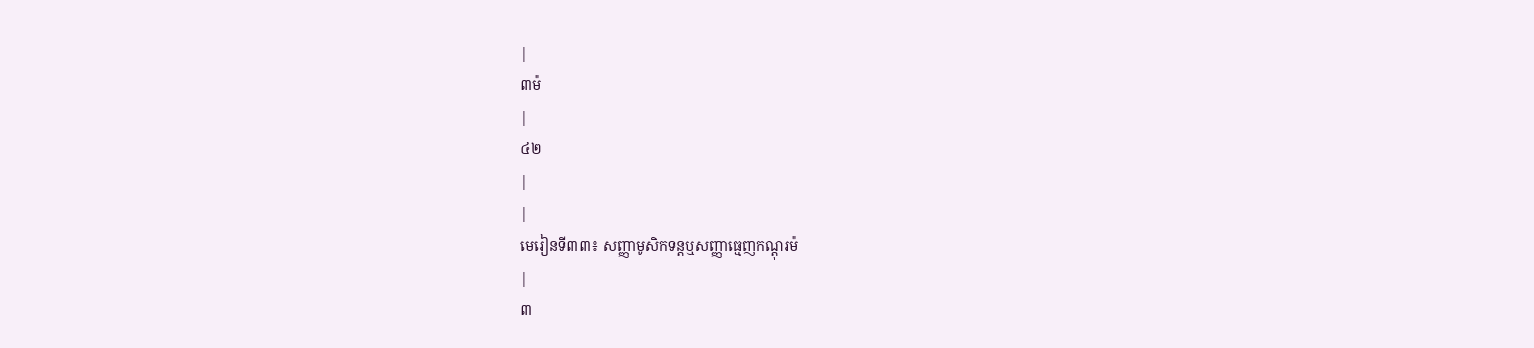|
៣ម៉
|
៤២
|
|
មេរៀនទី៣៣៖ សញ្ញាមូសិកទន្តឬសញ្ញាធ្មេញកណ្តុរម៉
|
៣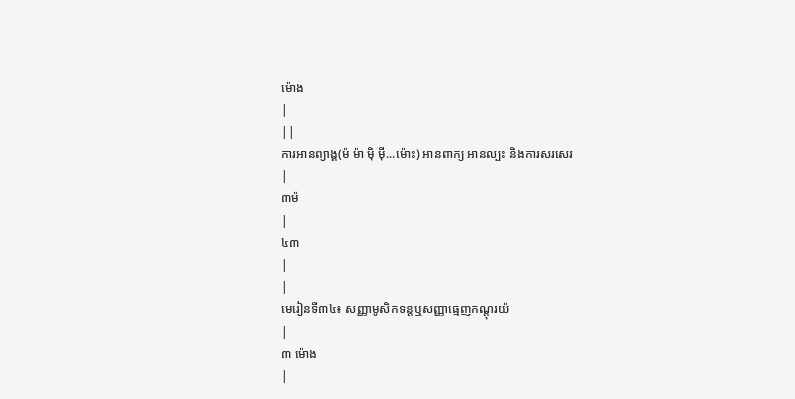ម៉ោង
|
||
ការអានព្យាង្គ(ម៉ ម៉ា ម៉ិ ម៉ី...ម៉ោះ) អានពាក្យ អានល្បះ និងការសរសេរ
|
៣ម៉
|
៤៣
|
|
មេរៀនទី៣៤៖ សញ្ញាមូសិកទន្តឬសញ្ញាធ្មេញកណ្តុរយ៉
|
៣ ម៉ោង
|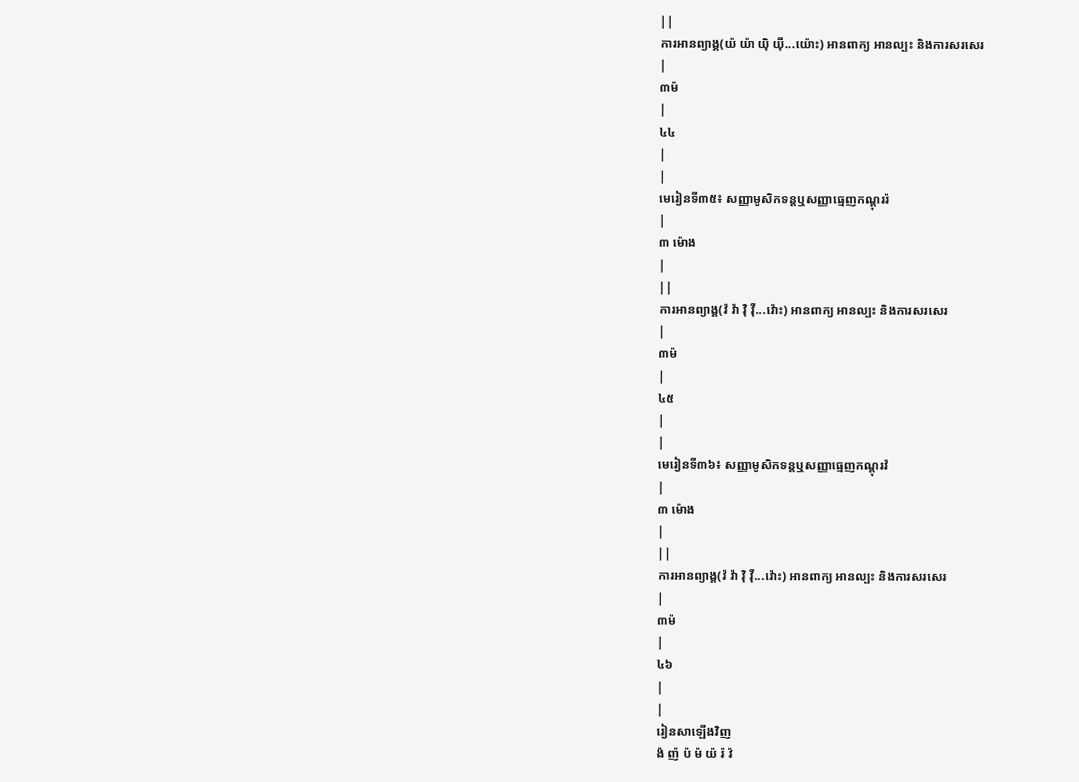||
ការអានព្យាង្គ(យ៉ យ៉ា យ៉ិ យ៉ី...យ៉ោះ) អានពាក្យ អានល្បះ និងការសរសេរ
|
៣ម៉
|
៤៤
|
|
មេរៀនទី៣៥៖ សញ្ញាមូសិកទន្តឬសញ្ញាធ្មេញកណ្តុររ៉
|
៣ ម៉ោង
|
||
ការអានព្យាង្គ(វ៉ វ៉ា វ៉ិ វ៉ី...វ៉ោះ) អានពាក្យ អានល្បះ និងការសរសេរ
|
៣ម៉
|
៤៥
|
|
មេរៀនទី៣៦៖ សញ្ញាមូសិកទន្តឬសញ្ញាធ្មេញកណ្តុរវ៉
|
៣ ម៉ោង
|
||
ការអានព្យាង្គ(វ៉ វ៉ា វ៉ិ វ៉ី...វ៉ោះ) អានពាក្យ អានល្បះ និងការសរសេរ
|
៣ម៉
|
៤៦
|
|
រៀនសាឡើងវិញ
ង៉ ញ៉ ប៉ ម៉ យ៉ រ៉ វ៉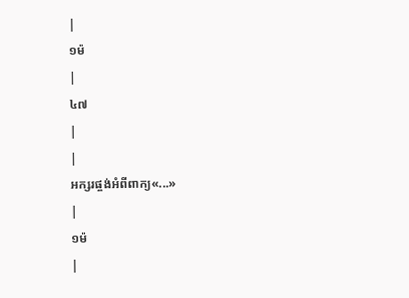|
១ម៉
|
៤៧
|
|
អក្សរផ្ចង់អំពីពាក្យ«...»
|
១ម៉
|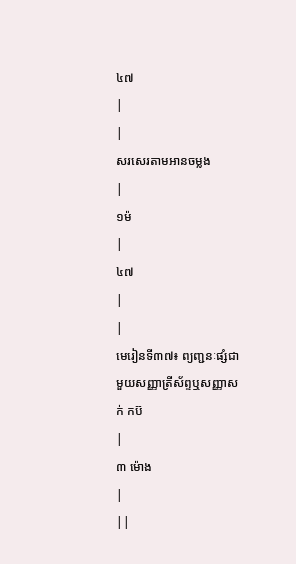៤៧
|
|
សរសេរតាមអានចម្លង
|
១ម៉
|
៤៧
|
|
មេរៀនទី៣៧៖ ព្យញ្ជនៈផ្សំជាមួយសញ្ញាត្រីស័ព្ទឬសញ្ញាសក់ កប៊
|
៣ ម៉ោង
|
||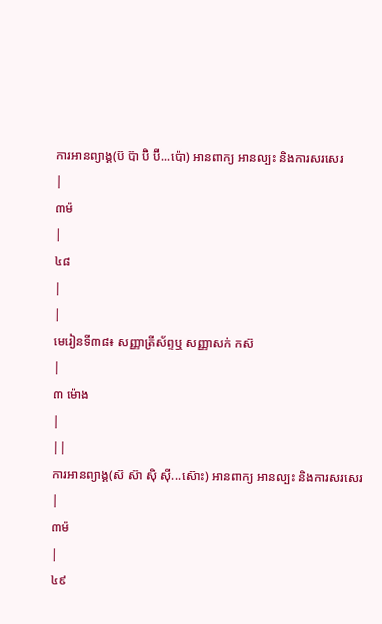ការអានព្យាង្គ(ប៊ ប៊ា ប៊ិ ប៊ី...ប៉ោ) អានពាក្យ អានល្បះ និងការសរសេរ
|
៣ម៉
|
៤៨
|
|
មេរៀនទី៣៨៖ សញ្ញាត្រីស័ព្ទឬ សញ្ញាសក់ កស៊
|
៣ ម៉ោង
|
||
ការអានព្យាង្គ(ស៊ ស៊ា ស៊ិ ស៊ី...ស៊ោះ) អានពាក្យ អានល្បះ និងការសរសេរ
|
៣ម៉
|
៤៩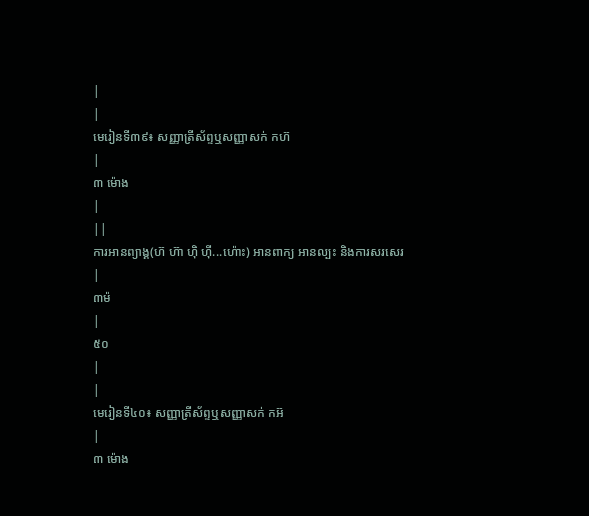|
|
មេរៀនទី៣៩៖ សញ្ញាត្រីស័ព្ទឬសញ្ញាសក់ កហ៊
|
៣ ម៉ោង
|
||
ការអានព្យាង្គ(ហ៊ ហ៊ា ហ៊ិ ហ៊ី...ហ៉ោះ) អានពាក្យ អានល្បះ និងការសរសេរ
|
៣ម៉
|
៥០
|
|
មេរៀនទី៤០៖ សញ្ញាត្រីស័ព្ទឬសញ្ញាសក់ កអ៊
|
៣ ម៉ោង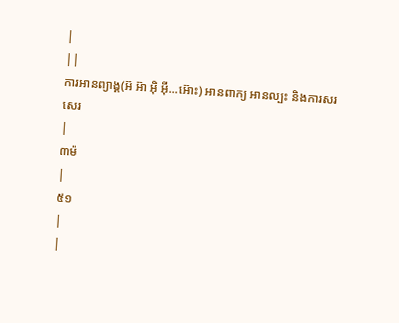|
||
ការអានព្យាង្គ(អ៊ អ៊ា អ៊ិ អ៊ី...អ៊ោះ) អានពាក្យ អានល្បះ និងការសរសេរ
|
៣ម៉
|
៥១
|
|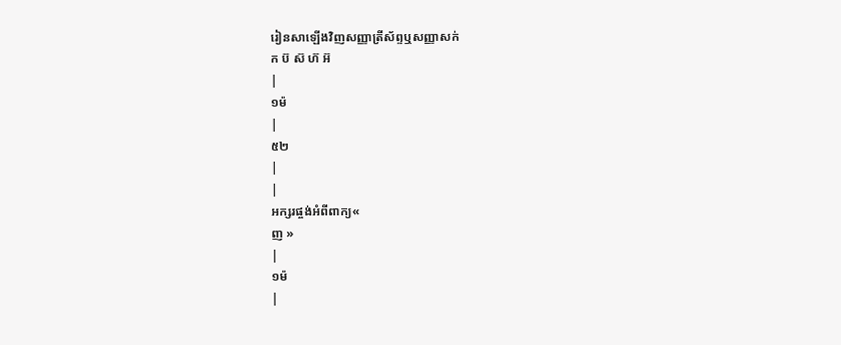រៀនសាឡើងវិញសញ្ញាត្រីស័ព្ទឬសញ្ញាសក់
ក ប៊ ស៊ ហ៊ អ៊
|
១ម៉
|
៥២
|
|
អក្សរផ្ចង់អំពីពាក្យ«
ញ »
|
១ម៉
|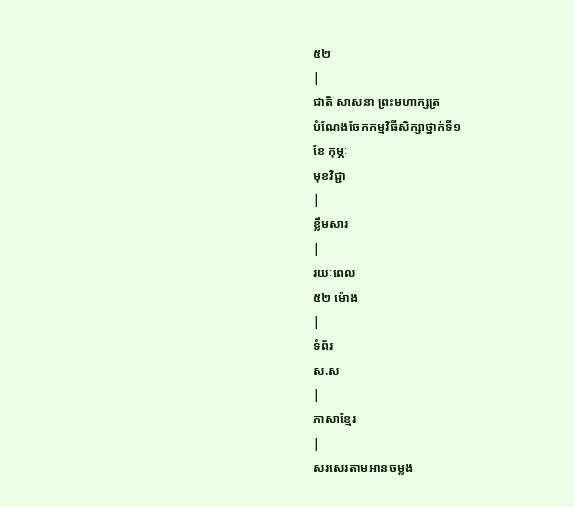៥២
|
ជាតិ សាសនា ព្រះមហាក្សត្រ
បំណែងចែកកម្មវិធីសិក្សាថ្នាក់ទី១
ខែ កុម្ភៈ
មុខវិជ្ជា
|
ខ្លឹមសារ
|
រយៈពេល
៥២ ម៉ោង
|
ទំព័រ
ស.ស
|
ភាសាខ្មែរ
|
សរសេរតាមអានចម្លង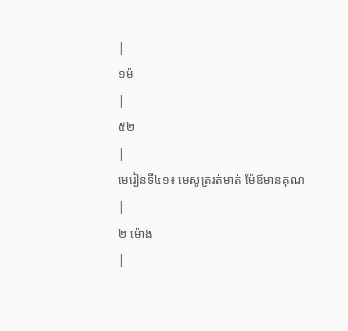|
១ម៉
|
៥២
|
មេរៀនទី៤១៖ មេសូត្ររត់មាត់ ម៉ែឪមានគុណ
|
២ ម៉ោង
|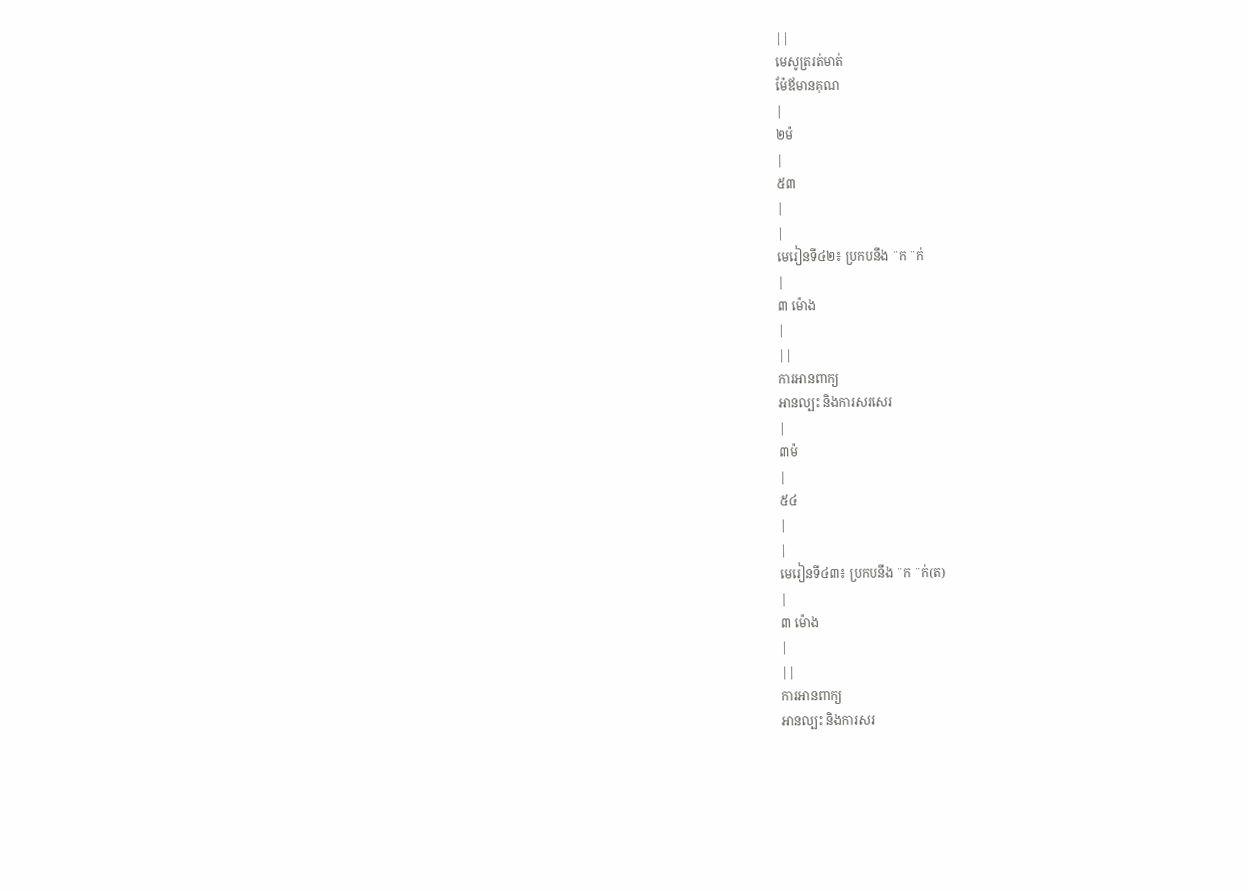||
មេសូត្ររត់មាត់
ម៉ែឪមានគុណ
|
២ម៉
|
៥៣
|
|
មេរៀនទី៤២៖ ប្រកបនឹង ¨ក ¨ក់
|
៣ ម៉ោង
|
||
ការអានពាក្យ
អានល្បះ និងការសរសេរ
|
៣ម៉
|
៥៤
|
|
មេរៀនទី៤៣៖ ប្រកបនឹង ¨ក ¨ក់(ត)
|
៣ ម៉ោង
|
||
ការអានពាក្យ
អានល្បះ និងការសរ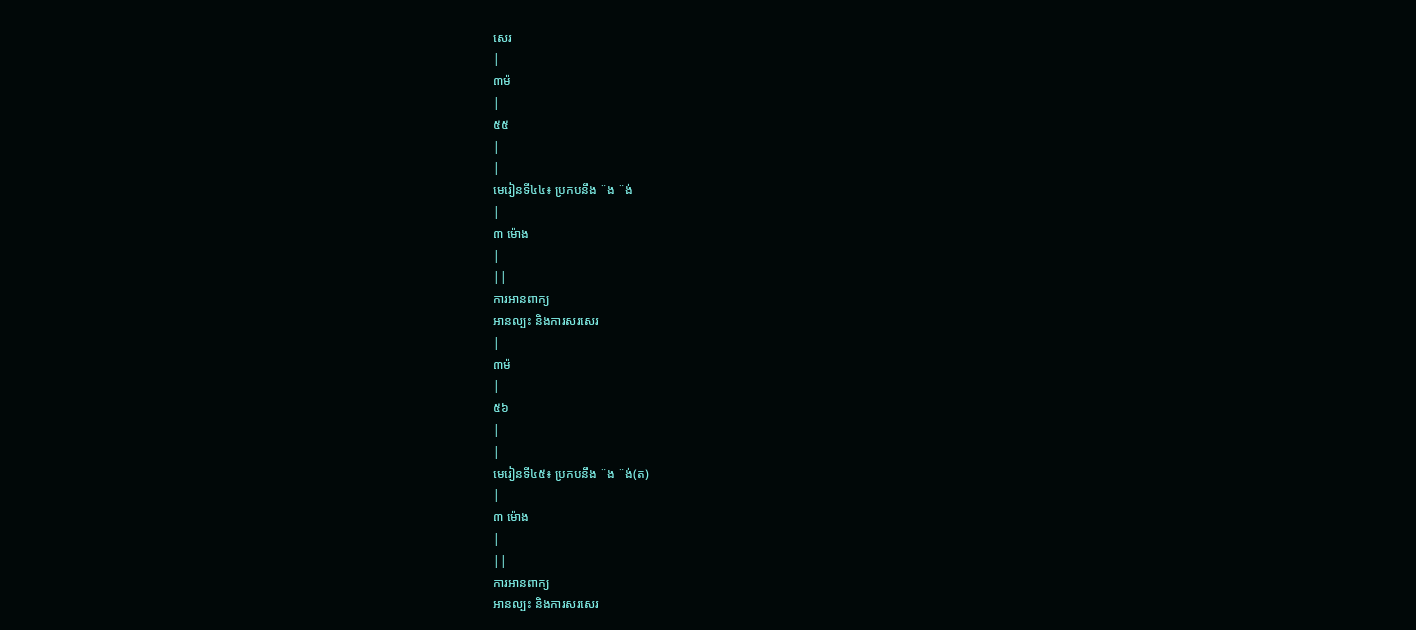សេរ
|
៣ម៉
|
៥៥
|
|
មេរៀនទី៤៤៖ ប្រកបនឹង ¨ង ¨ង់
|
៣ ម៉ោង
|
||
ការអានពាក្យ
អានល្បះ និងការសរសេរ
|
៣ម៉
|
៥៦
|
|
មេរៀនទី៤៥៖ ប្រកបនឹង ¨ង ¨ង់(ត)
|
៣ ម៉ោង
|
||
ការអានពាក្យ
អានល្បះ និងការសរសេរ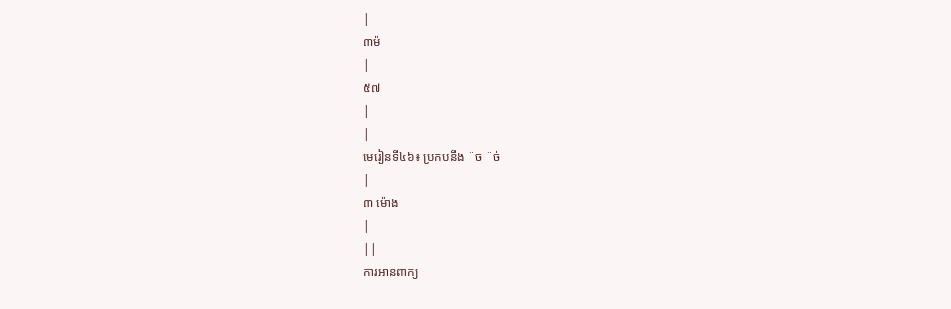|
៣ម៉
|
៥៧
|
|
មេរៀនទី៤៦៖ ប្រកបនឹង ¨ច ¨ច់
|
៣ ម៉ោង
|
||
ការអានពាក្យ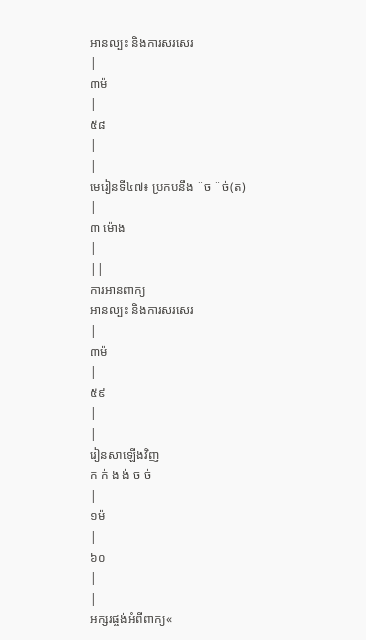អានល្បះ និងការសរសេរ
|
៣ម៉
|
៥៨
|
|
មេរៀនទី៤៧៖ ប្រកបនឹង ¨ច ¨ច់(ត)
|
៣ ម៉ោង
|
||
ការអានពាក្យ
អានល្បះ និងការសរសេរ
|
៣ម៉
|
៥៩
|
|
រៀនសាឡើងវិញ
ក ក់ ង ង់ ច ច់
|
១ម៉
|
៦០
|
|
អក្សរផ្ចង់អំពីពាក្យ«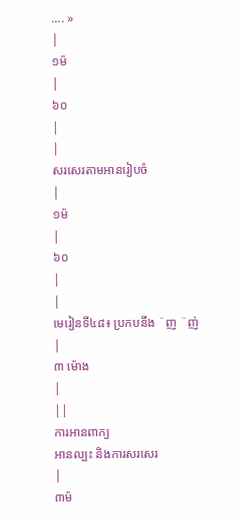.... »
|
១ម៉
|
៦០
|
|
សរសេរតាមអានរៀបចំ
|
១ម៉
|
៦០
|
|
មេរៀនទី៤៨៖ ប្រកបនឹង ¨ញ ¨ញ់
|
៣ ម៉ោង
|
||
ការអានពាក្យ
អានល្បះ និងការសរសេរ
|
៣ម៉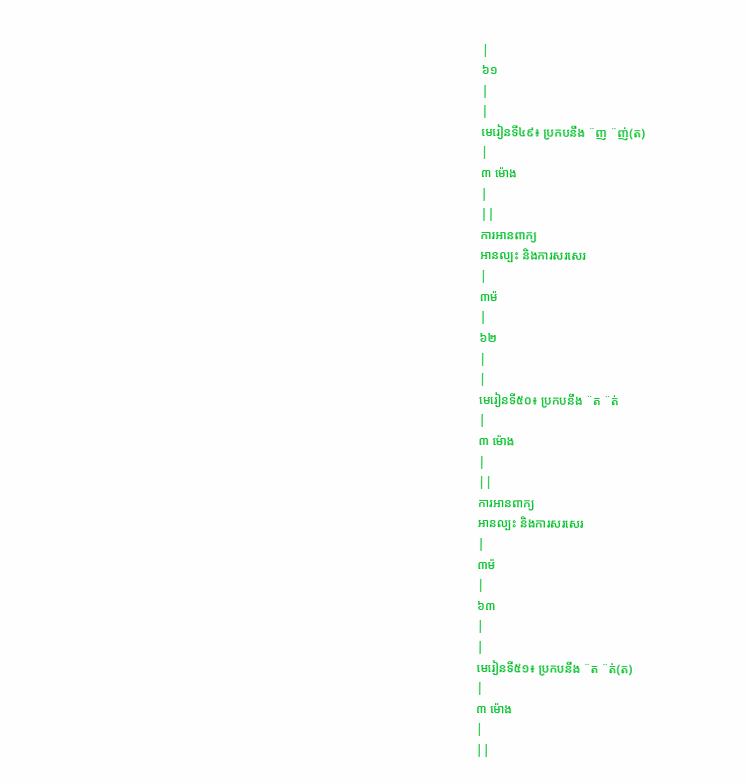|
៦១
|
|
មេរៀនទី៤៩៖ ប្រកបនឹង ¨ញ ¨ញ់(ត)
|
៣ ម៉ោង
|
||
ការអានពាក្យ
អានល្បះ និងការសរសេរ
|
៣ម៉
|
៦២
|
|
មេរៀនទី៥០៖ ប្រកបនឹង ¨ត ¨ត់
|
៣ ម៉ោង
|
||
ការអានពាក្យ
អានល្បះ និងការសរសេរ
|
៣ម៉
|
៦៣
|
|
មេរៀនទី៥១៖ ប្រកបនឹង ¨ត ¨ត់(ត)
|
៣ ម៉ោង
|
||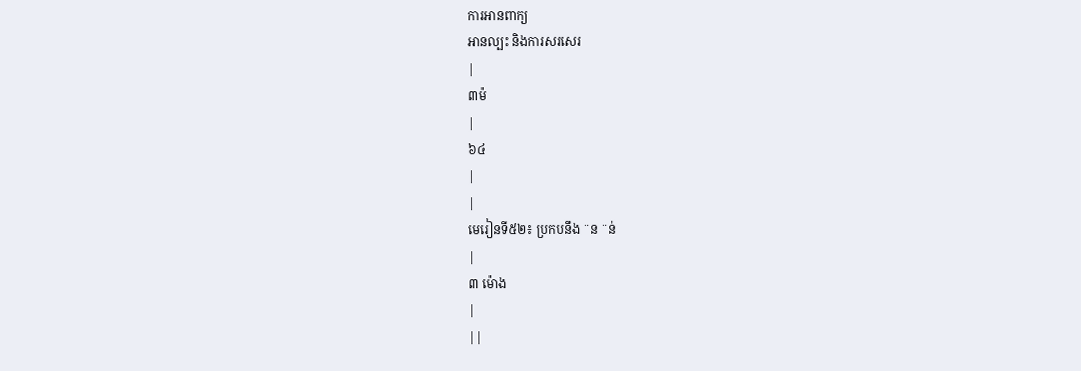ការអានពាក្យ
អានល្បះ និងការសរសេរ
|
៣ម៉
|
៦៤
|
|
មេរៀនទី៥២៖ ប្រកបនឹង ¨ន ¨ន់
|
៣ ម៉ោង
|
||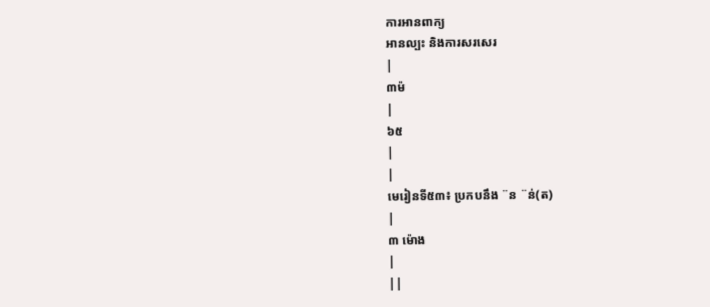ការអានពាក្យ
អានល្បះ និងការសរសេរ
|
៣ម៉
|
៦៥
|
|
មេរៀនទី៥៣៖ ប្រកបនឹង ¨ន ¨ន់(ត)
|
៣ ម៉ោង
|
||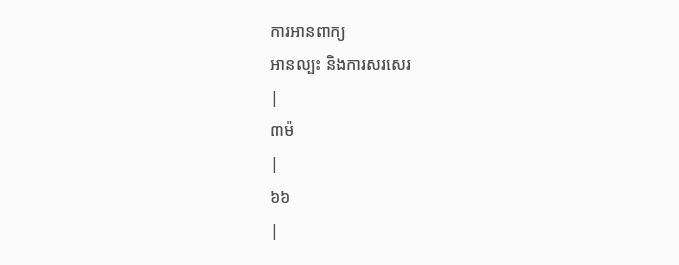ការអានពាក្យ
អានល្បះ និងការសរសេរ
|
៣ម៉
|
៦៦
|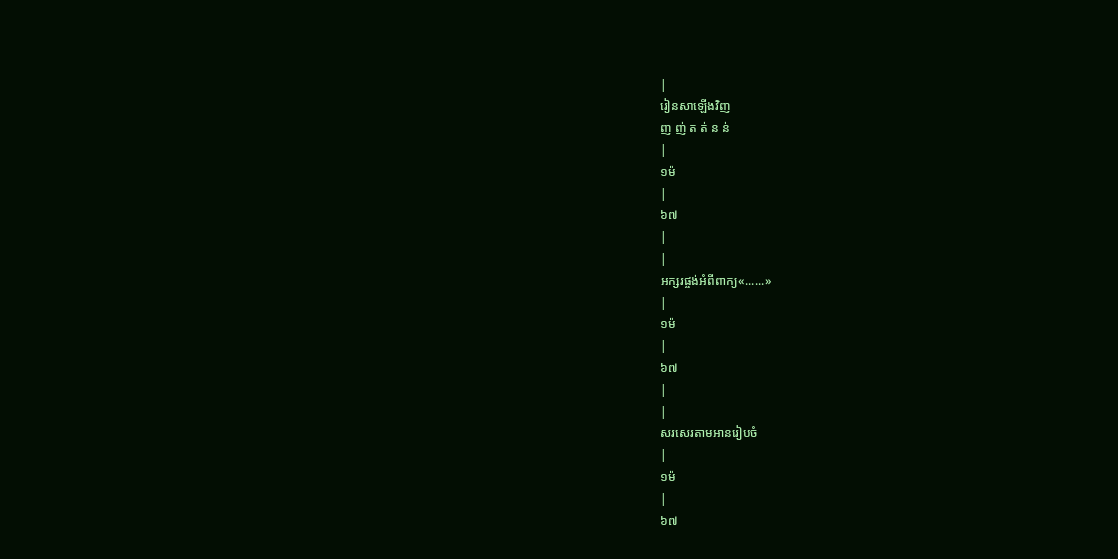|
រៀនសាឡើងវិញ
ញ ញ់ ត ត់ ន ន់
|
១ម៉
|
៦៧
|
|
អក្សរផ្ចង់អំពីពាក្យ«......»
|
១ម៉
|
៦៧
|
|
សរសេរតាមអានរៀបចំ
|
១ម៉
|
៦៧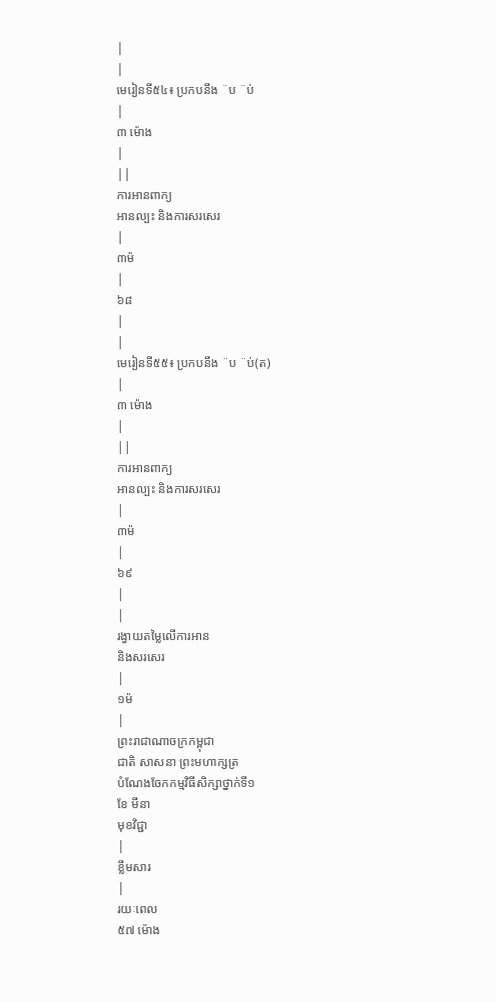|
|
មេរៀនទី៥៤៖ ប្រកបនឹង ¨ប ¨ប់
|
៣ ម៉ោង
|
||
ការអានពាក្យ
អានល្បះ និងការសរសេរ
|
៣ម៉
|
៦៨
|
|
មេរៀនទី៥៥៖ ប្រកបនឹង ¨ប ¨ប់(ត)
|
៣ ម៉ោង
|
||
ការអានពាក្យ
អានល្បះ និងការសរសេរ
|
៣ម៉
|
៦៩
|
|
រង្វាយតម្លៃលើការអាន
និងសរសេរ
|
១ម៉
|
ព្រះរាជាណាចក្រកម្ពុជា
ជាតិ សាសនា ព្រះមហាក្សត្រ
បំណែងចែកកម្មវិធីសិក្សាថ្នាក់ទី១
ខែ មីនា
មុខវិជ្ជា
|
ខ្លឹមសារ
|
រយៈពេល
៥៧ ម៉ោង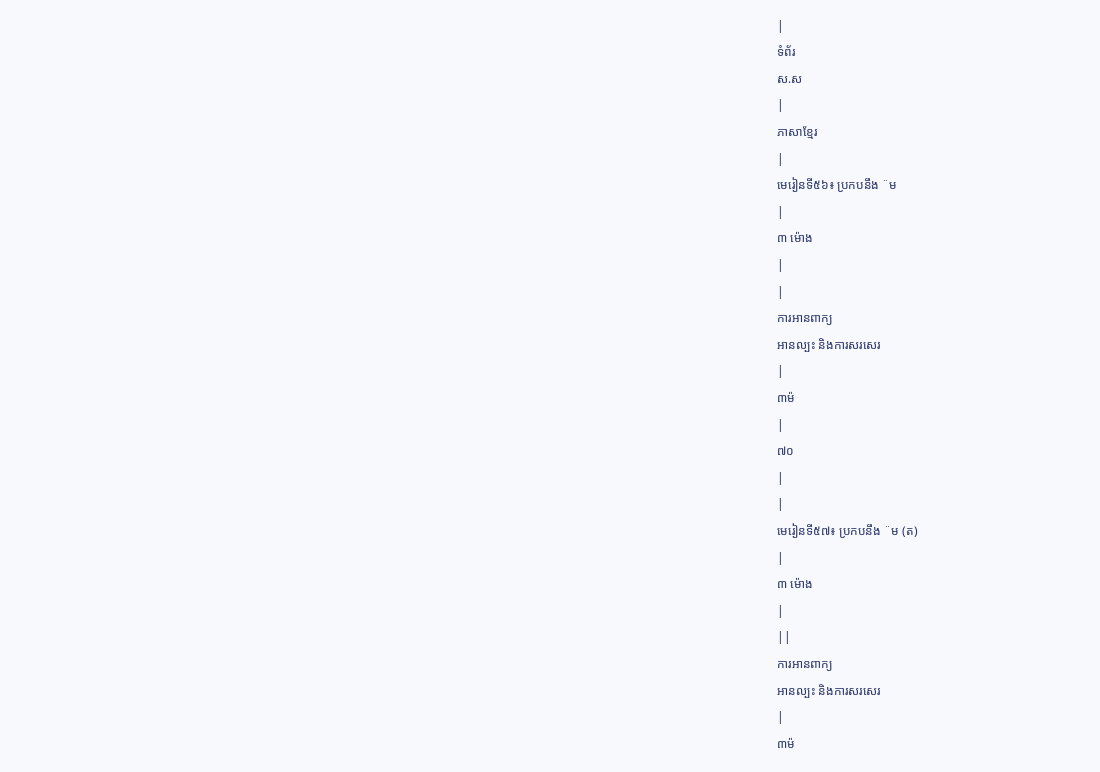|
ទំព័រ
ស.ស
|
ភាសាខ្មែរ
|
មេរៀនទី៥៦៖ ប្រកបនឹង ¨ម
|
៣ ម៉ោង
|
|
ការអានពាក្យ
អានល្បះ និងការសរសេរ
|
៣ម៉
|
៧០
|
|
មេរៀនទី៥៧៖ ប្រកបនឹង ¨ម (ត)
|
៣ ម៉ោង
|
||
ការអានពាក្យ
អានល្បះ និងការសរសេរ
|
៣ម៉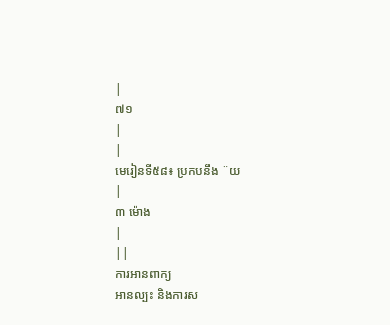|
៧១
|
|
មេរៀនទី៥៨៖ ប្រកបនឹង ¨យ
|
៣ ម៉ោង
|
||
ការអានពាក្យ
អានល្បះ និងការស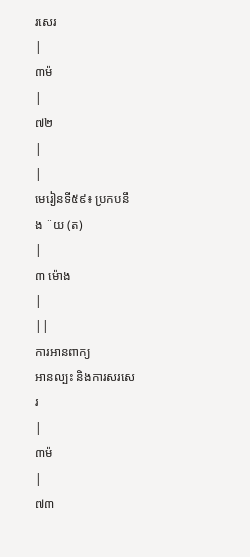រសេរ
|
៣ម៉
|
៧២
|
|
មេរៀនទី៥៩៖ ប្រកបនឹង ¨យ (ត)
|
៣ ម៉ោង
|
||
ការអានពាក្យ
អានល្បះ និងការសរសេរ
|
៣ម៉
|
៧៣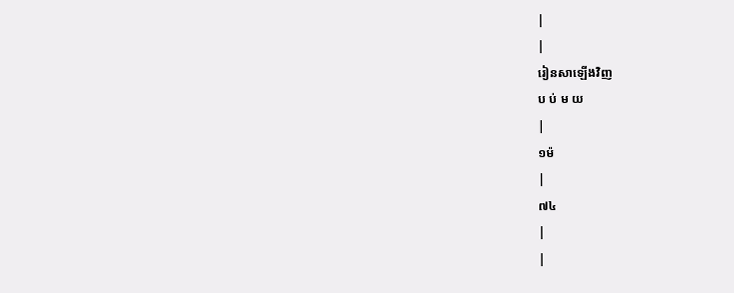|
|
រៀនសាឡើងវិញ
ប ប់ ម យ
|
១ម៉
|
៧៤
|
|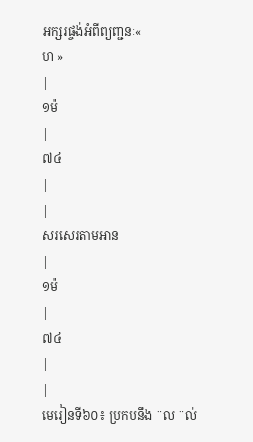អក្សរផ្ចង់អំពីព្យញ្ជនៈ«
ហ »
|
១ម៉
|
៧៤
|
|
សរសេរតាមអាន
|
១ម៉
|
៧៤
|
|
មេរៀនទី៦០៖ ប្រកបនឹង ¨ល ¨ល់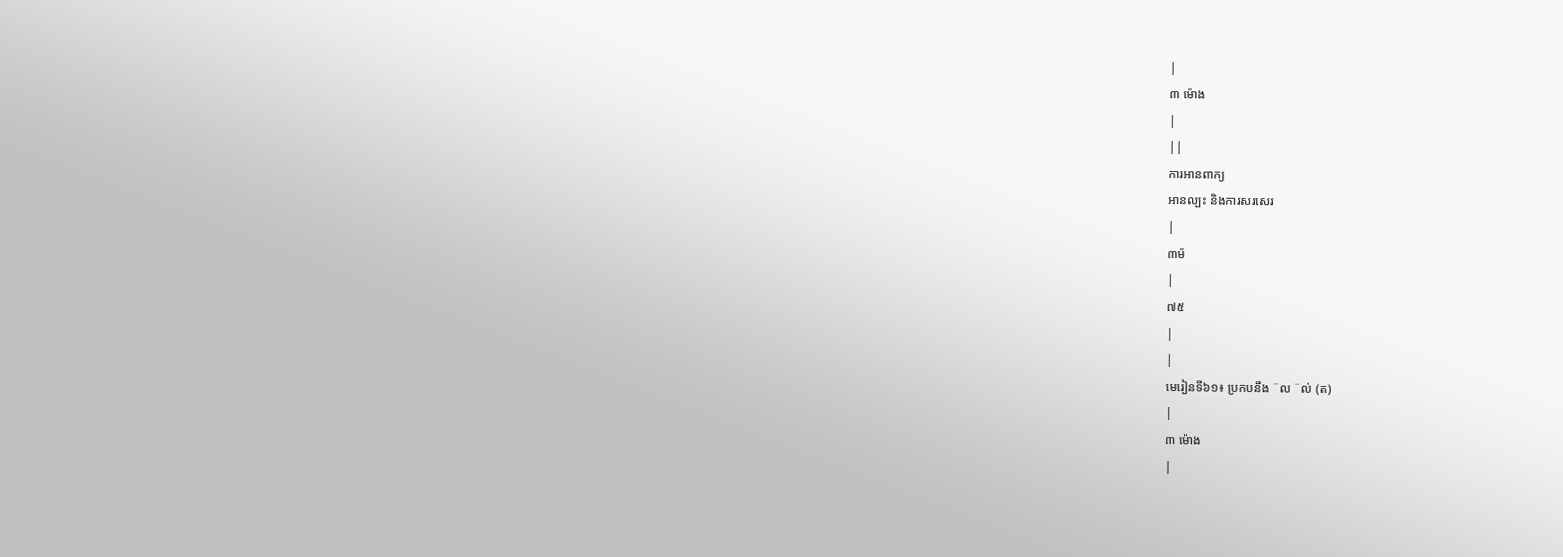|
៣ ម៉ោង
|
||
ការអានពាក្យ
អានល្បះ និងការសរសេរ
|
៣ម៉
|
៧៥
|
|
មេរៀនទី៦១៖ ប្រកបនឹង ¨ល ¨ល់ (ត)
|
៣ ម៉ោង
|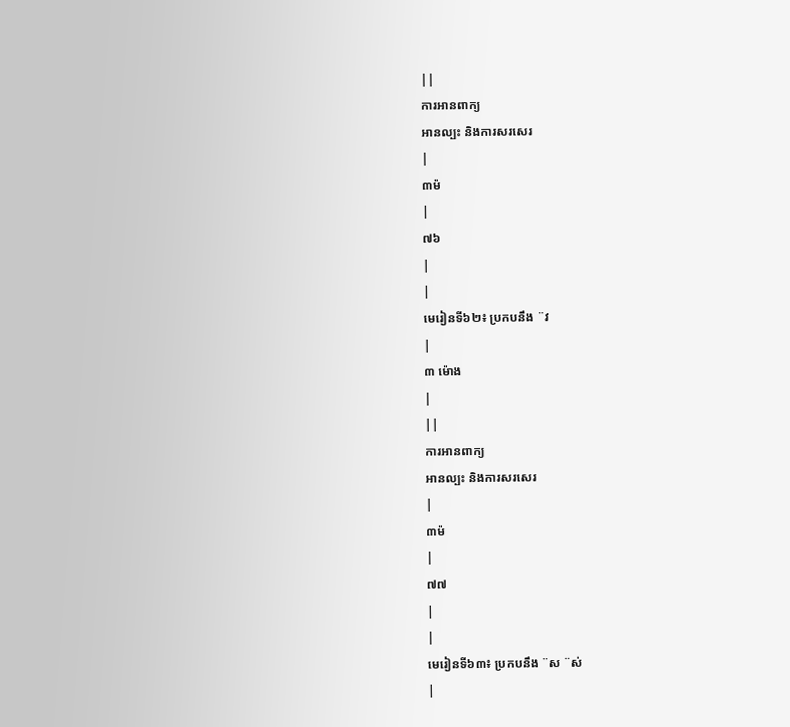||
ការអានពាក្យ
អានល្បះ និងការសរសេរ
|
៣ម៉
|
៧៦
|
|
មេរៀនទី៦២៖ ប្រកបនឹង ¨វ
|
៣ ម៉ោង
|
||
ការអានពាក្យ
អានល្បះ និងការសរសេរ
|
៣ម៉
|
៧៧
|
|
មេរៀនទី៦៣៖ ប្រកបនឹង ¨ស ¨ស់
|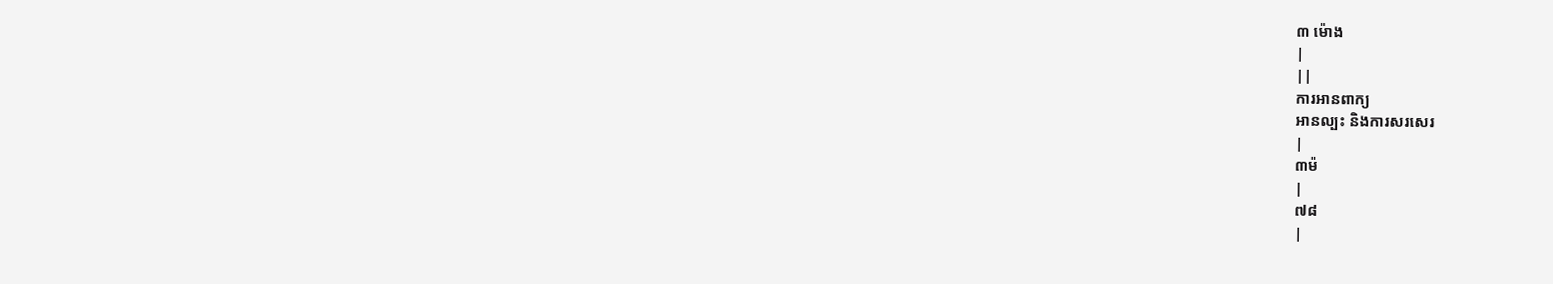៣ ម៉ោង
|
||
ការអានពាក្យ
អានល្បះ និងការសរសេរ
|
៣ម៉
|
៧៨
|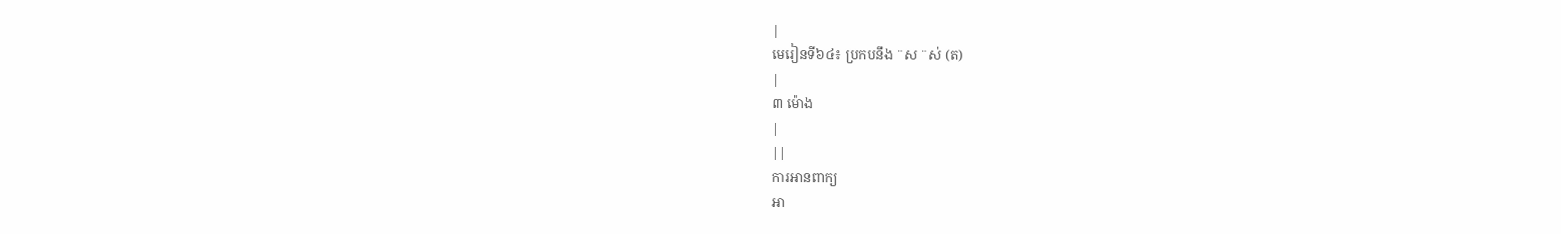|
មេរៀនទី៦៤៖ ប្រកបនឹង ¨ស ¨ស់ (ត)
|
៣ ម៉ោង
|
||
ការអានពាក្យ
អា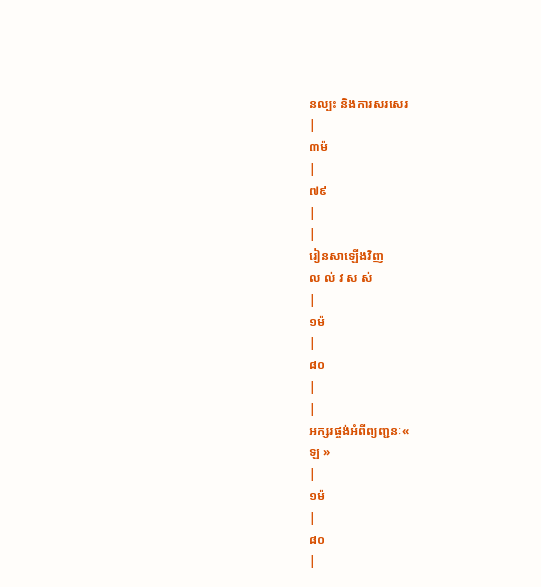នល្បះ និងការសរសេរ
|
៣ម៉
|
៧៩
|
|
រៀនសាឡើងវិញ
ល ល់ វ ស ស់
|
១ម៉
|
៨០
|
|
អក្សរផ្ចង់អំពីព្យញ្ជនៈ«
ឡ »
|
១ម៉
|
៨០
|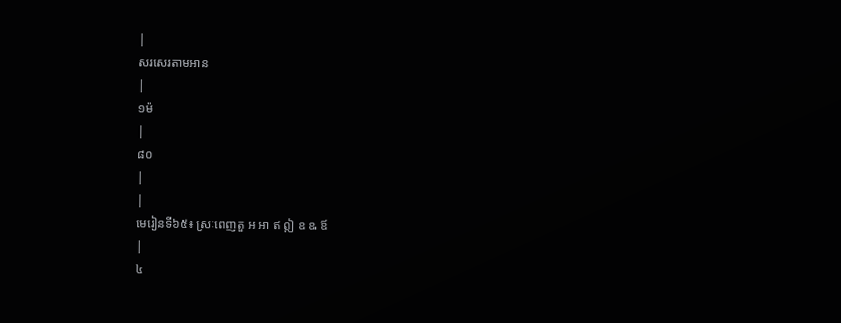|
សរសេរតាមអាន
|
១ម៉
|
៨០
|
|
មេរៀនទី៦៥៖ ស្រៈពេញតួ អ អា ឥ ឦ ឧ ឩ ឪ
|
៤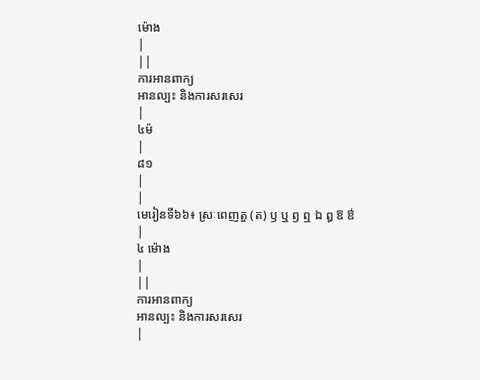ម៉ោង
|
||
ការអានពាក្យ
អានល្បះ និងការសរសេរ
|
៤ម៉
|
៨១
|
|
មេរៀនទី៦៦៖ ស្រៈពេញតួ (ត) ឫ ឬ ឭ ឮ ឯ ឰ ឱ ឳ
|
៤ ម៉ោង
|
||
ការអានពាក្យ
អានល្បះ និងការសរសេរ
|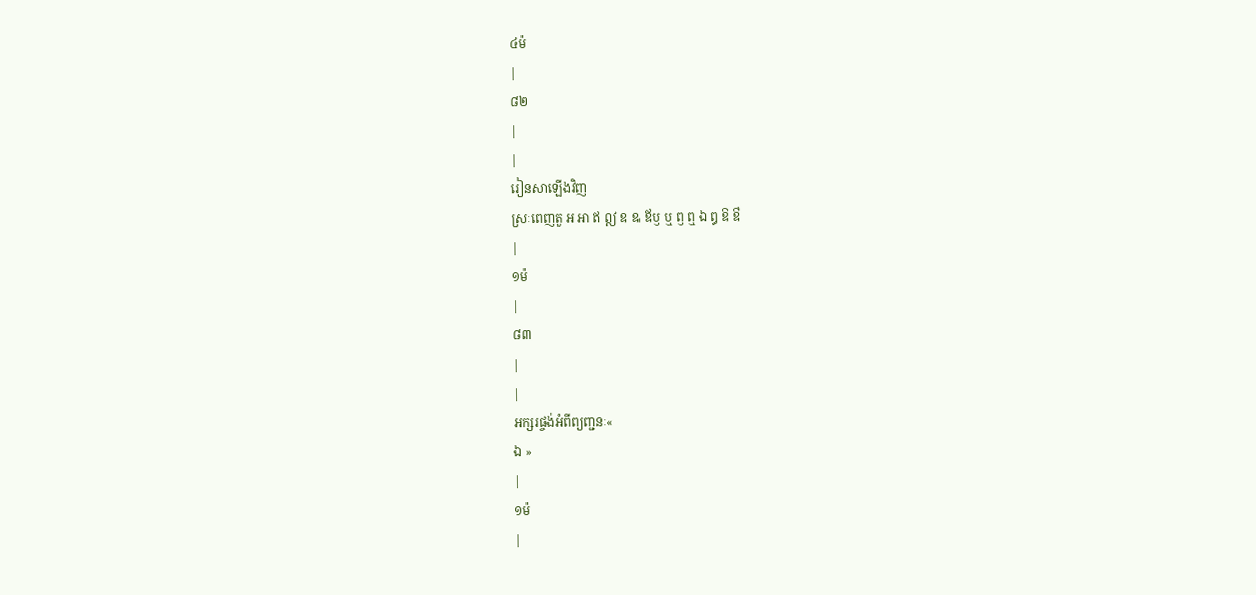៤ម៉
|
៨២
|
|
រៀនសាឡើងវិញ
ស្រៈពេញតួ អ អា ឥ ឦ ឧ ឩ ឪឫ ឬ ឭ ឮ ឯ ឰ ឱ ឳ
|
១ម៉
|
៨៣
|
|
អក្សរផ្ចង់អំពីព្យញ្ជនៈ«
ឯ »
|
១ម៉
|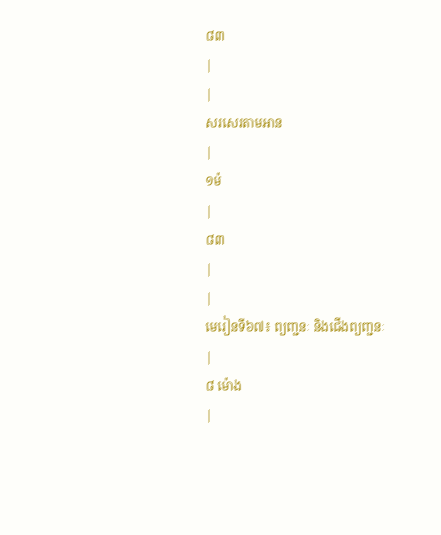៨៣
|
|
សរសេរតាមអាន
|
១ម៉
|
៨៣
|
|
មេរៀនទី៦៧៖ ព្យញ្ជនៈ និងជើងព្យញ្ជនៈ
|
៨ ម៉ោង
|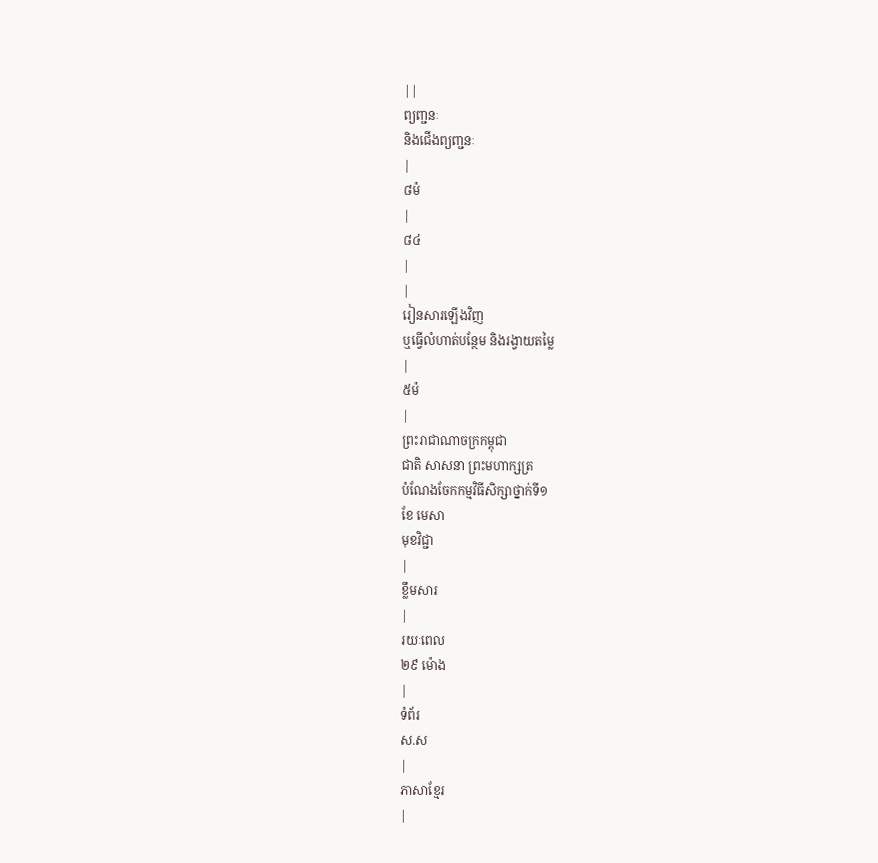||
ព្យញ្ជនៈ
និងជើងព្យញ្ជនៈ
|
៨ម៉
|
៨៤
|
|
រៀនសារឡើងវិញ
ឬធ្វើលំហាត់បន្ថែម និងរង្វាយតម្លៃ
|
៥ម៉
|
ព្រះរាជាណាចក្រកម្ពុជា
ជាតិ សាសនា ព្រះមហាក្សត្រ
បំណែងចែកកម្មវិធីសិក្សាថ្នាក់ទី១
ខែ មេសា
មុខវិជ្ជា
|
ខ្លឹមសារ
|
រយៈពេល
២៩ ម៉ោង
|
ទំព័រ
ស.ស
|
ភាសាខ្មែរ
|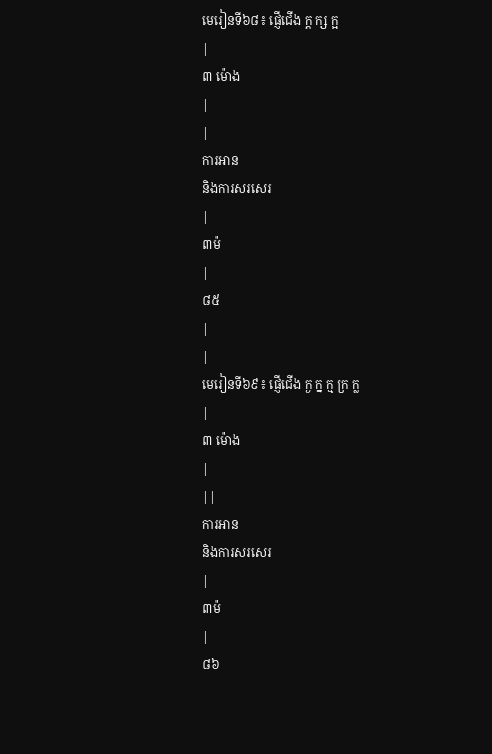មេរៀនទី៦៨៖ ផ្ញើជើង ក្ត ក្ស ក្អ
|
៣ ម៉ោង
|
|
ការអាន
និងការសរសេរ
|
៣ម៉
|
៨៥
|
|
មេរៀនទី៦៩៖ ផ្ញើជើង ក្ង ក្ន ក្ម ក្រ ក្ល
|
៣ ម៉ោង
|
||
ការអាន
និងការសរសេរ
|
៣ម៉
|
៨៦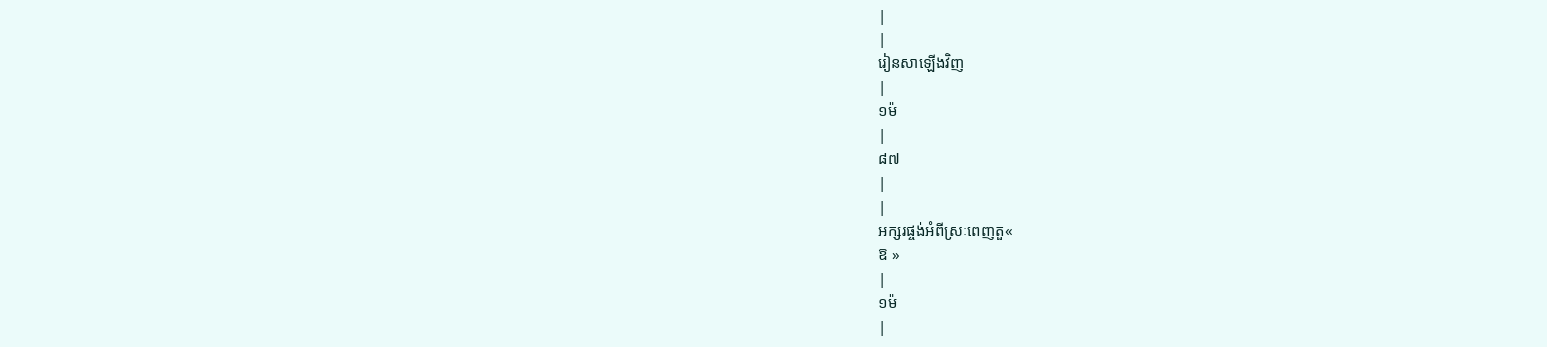|
|
រៀនសាឡើងវិញ
|
១ម៉
|
៨៧
|
|
អក្សរផ្ចង់អំពីស្រៈពេញតួ«
ឱ »
|
១ម៉
|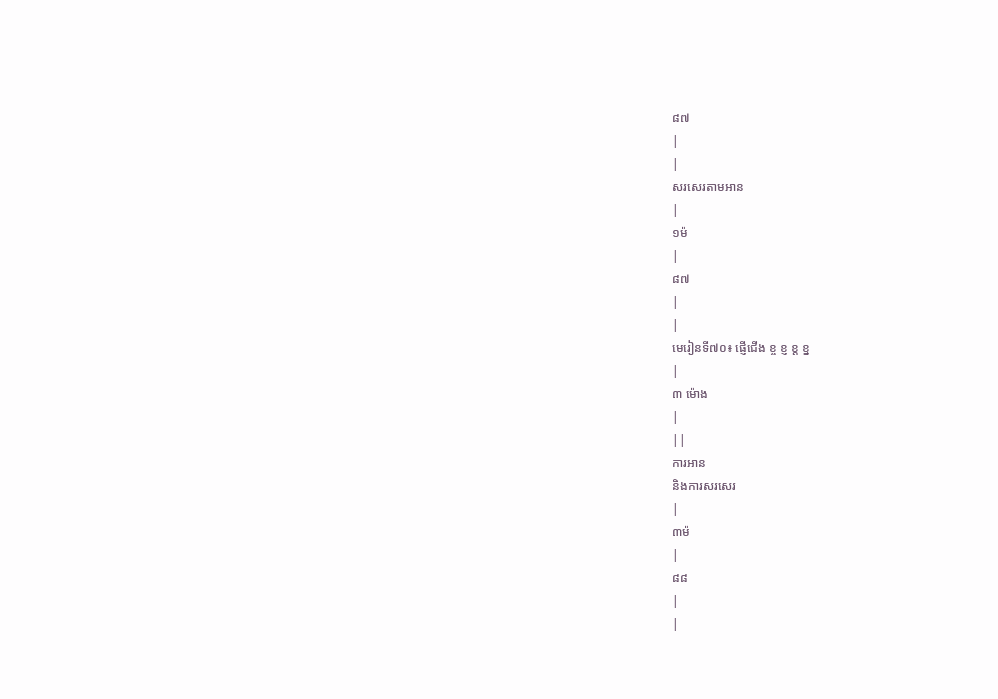៨៧
|
|
សរសេរតាមអាន
|
១ម៉
|
៨៧
|
|
មេរៀនទី៧០៖ ផ្ញើជើង ខ្ច ខ្ញ ខ្ត ខ្ន
|
៣ ម៉ោង
|
||
ការអាន
និងការសរសេរ
|
៣ម៉
|
៨៨
|
|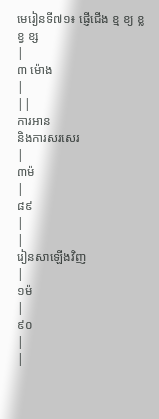មេរៀនទី៧១៖ ផ្ញើជើង ខ្ម ខ្យ ខ្ល ខ្វ ខ្ស
|
៣ ម៉ោង
|
||
ការអាន
និងការសរសេរ
|
៣ម៉
|
៨៩
|
|
រៀនសាឡើងវិញ
|
១ម៉
|
៩០
|
|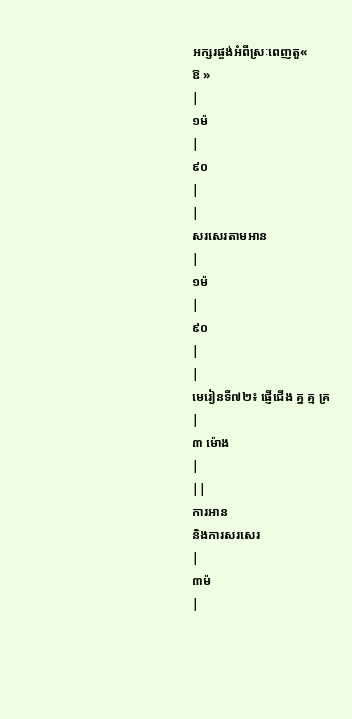អក្សរផ្ចង់អំពីស្រៈពេញតួ«
ឱ »
|
១ម៉
|
៩០
|
|
សរសេរតាមអាន
|
១ម៉
|
៩០
|
|
មេរៀនទី៧២៖ ផ្ញើជើង គ្ន គ្ម គ្រ
|
៣ ម៉ោង
|
||
ការអាន
និងការសរសេរ
|
៣ម៉
|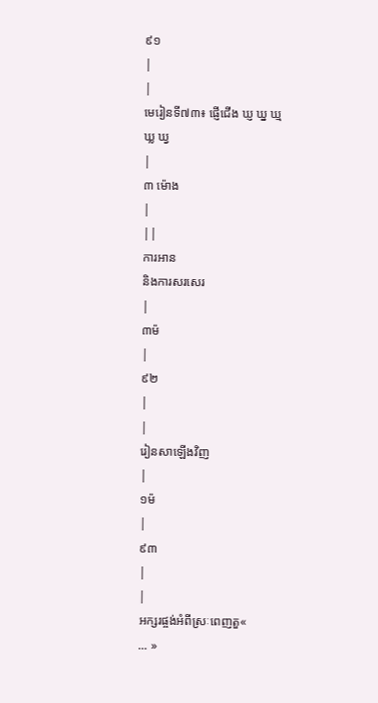៩១
|
|
មេរៀនទី៧៣៖ ផ្ញើជើង ឃ្ញ ឃ្ន ឃ្ម ឃ្ល ឃ្វ
|
៣ ម៉ោង
|
||
ការអាន
និងការសរសេរ
|
៣ម៉
|
៩២
|
|
រៀនសាឡើងវិញ
|
១ម៉
|
៩៣
|
|
អក្សរផ្ចង់អំពីស្រៈពេញតួ«
... »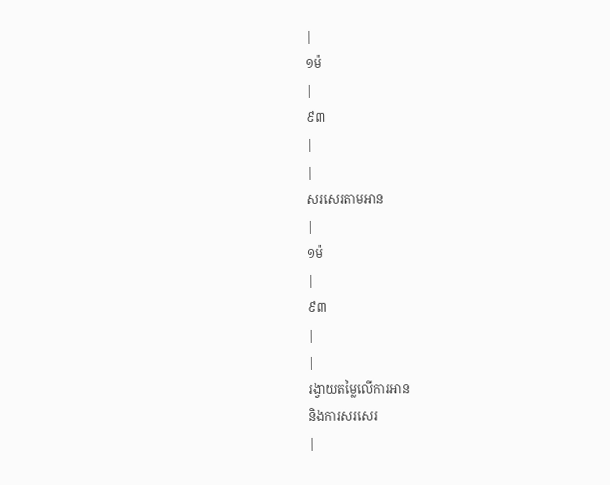|
១ម៉
|
៩៣
|
|
សរសេរតាមអាន
|
១ម៉
|
៩៣
|
|
រង្វាយតម្លៃលើការអាន
និងការសរសេរ
|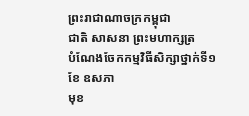ព្រះរាជាណាចក្រកម្ពុជា
ជាតិ សាសនា ព្រះមហាក្សត្រ
បំណែងចែកកម្មវិធីសិក្សាថ្នាក់ទី១
ខែ ឧសភា
មុខ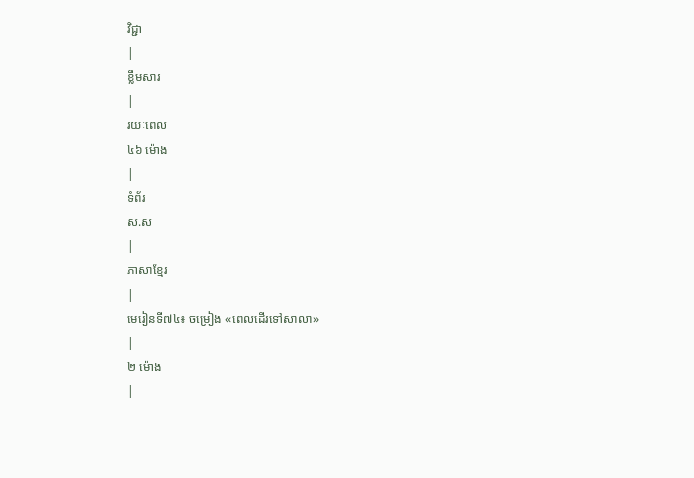វិជ្ជា
|
ខ្លឹមសារ
|
រយៈពេល
៤៦ ម៉ោង
|
ទំព័រ
ស.ស
|
ភាសាខ្មែរ
|
មេរៀនទី៧៤៖ ចម្រៀង «ពេលដើរទៅសាលា»
|
២ ម៉ោង
|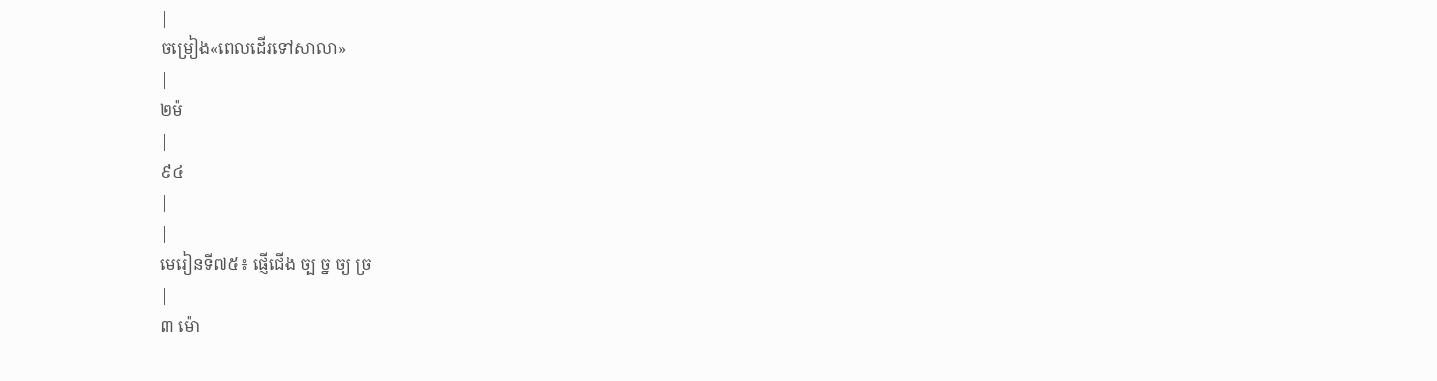|
ចម្រៀង«ពេលដើរទៅសាលា»
|
២ម៉
|
៩៤
|
|
មេរៀនទី៧៥៖ ផ្ញើជើង ច្ប ច្ន ច្យ ច្រ
|
៣ ម៉ោ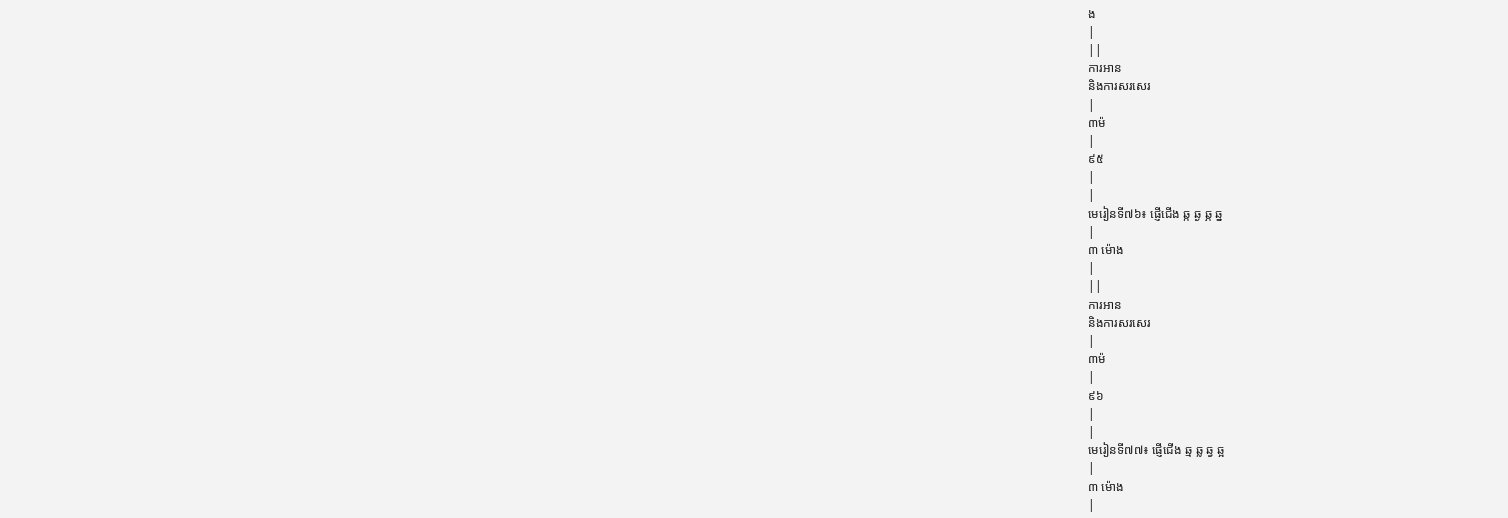ង
|
||
ការអាន
និងការសរសេរ
|
៣ម៉
|
៩៥
|
|
មេរៀនទី៧៦៖ ផ្ញើជើង ឆ្ក ឆ្ង ឆ្ភ ឆ្ន
|
៣ ម៉ោង
|
||
ការអាន
និងការសរសេរ
|
៣ម៉
|
៩៦
|
|
មេរៀនទី៧៧៖ ផ្ញើជើង ឆ្ម ឆ្ល ឆ្វ ឆ្អ
|
៣ ម៉ោង
|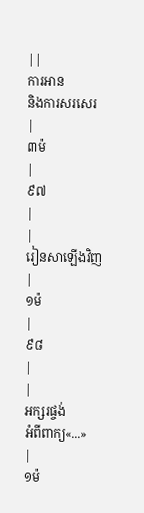||
ការអាន
និងការសរសេរ
|
៣ម៉
|
៩៧
|
|
រៀនសាឡើងវិញ
|
១ម៉
|
៩៨
|
|
អក្សរផ្ចង់
អំពីពាក្យ«...»
|
១ម៉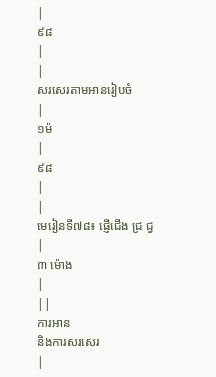|
៩៨
|
|
សរសេរតាមអានរៀបចំ
|
១ម៉
|
៩៨
|
|
មេរៀនទី៧៨៖ ផ្ញើជើង ជ្រ ជ្វ
|
៣ ម៉ោង
|
||
ការអាន
និងការសរសេរ
|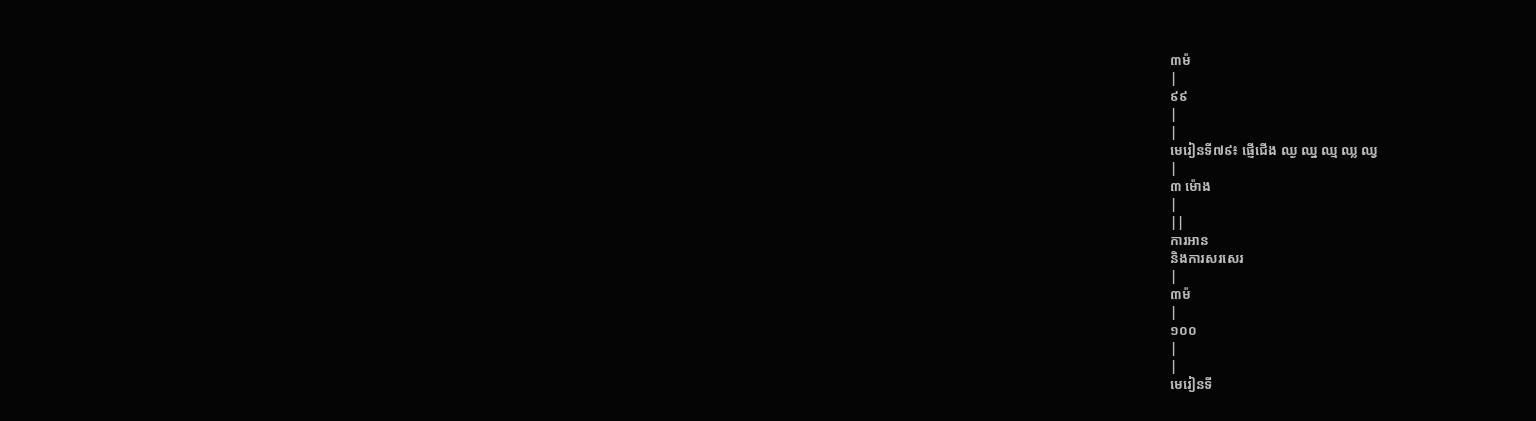៣ម៉
|
៩៩
|
|
មេរៀនទី៧៩៖ ផ្ញើជើង ឈ្ង ឈ្ន ឈ្ម ឈ្ល ឈ្វ
|
៣ ម៉ោង
|
||
ការអាន
និងការសរសេរ
|
៣ម៉
|
១០០
|
|
មេរៀនទី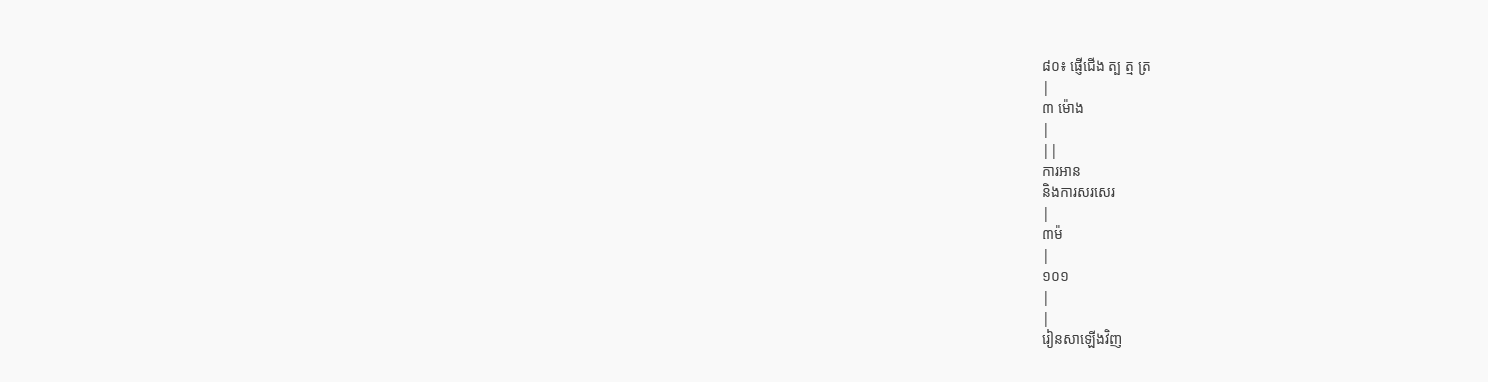៨០៖ ផ្ញើជើង ត្ប ត្ម ត្រ
|
៣ ម៉ោង
|
||
ការអាន
និងការសរសេរ
|
៣ម៉
|
១០១
|
|
រៀនសាឡើងវិញ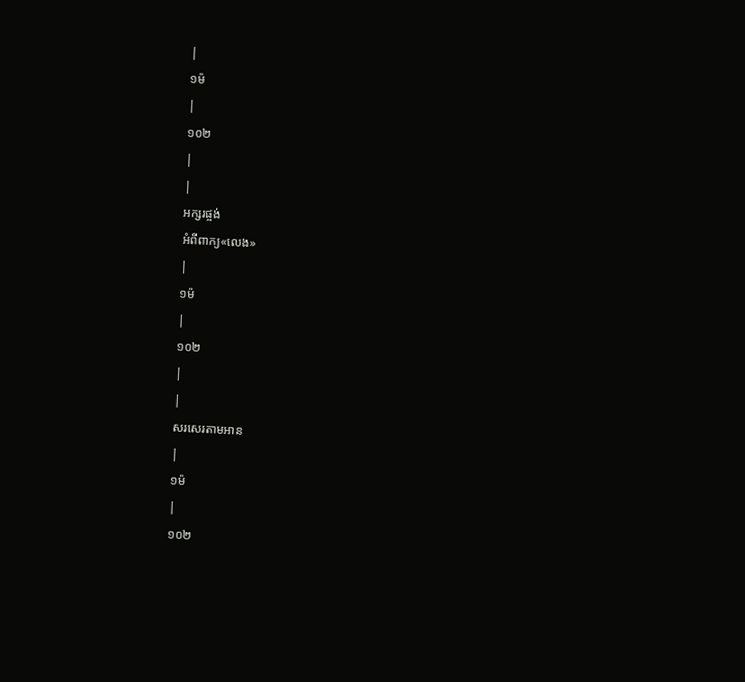|
១ម៉
|
១០២
|
|
អក្សរផ្ចង់
អំពីពាក្យ«លេង»
|
១ម៉
|
១០២
|
|
សរសេរតាមអាន
|
១ម៉
|
១០២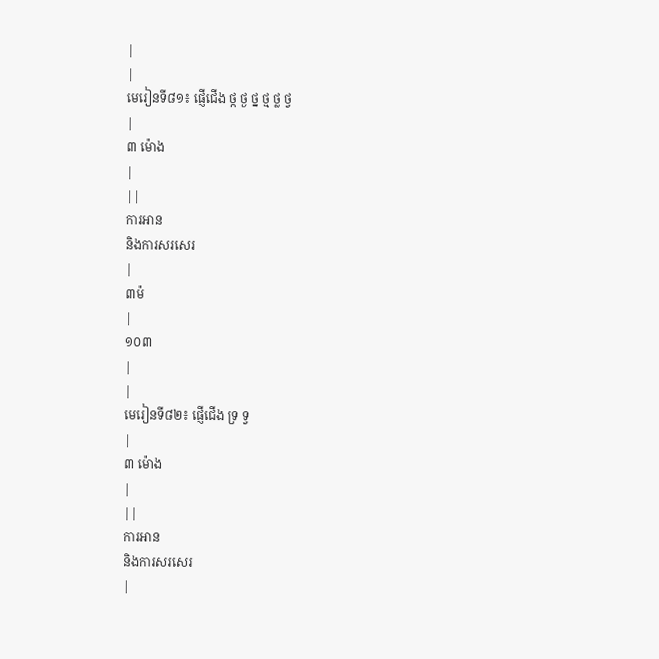|
|
មេរៀនទី៨១៖ ផ្ញើជើង ថ្ក ថ្ង ថ្ន ថ្ម ថ្ល ថ្វ
|
៣ ម៉ោង
|
||
ការអាន
និងការសរសេរ
|
៣ម៉
|
១០៣
|
|
មេរៀនទី៨២៖ ផ្ញើជើង ទ្រ ទ្វ
|
៣ ម៉ោង
|
||
ការអាន
និងការសរសេរ
|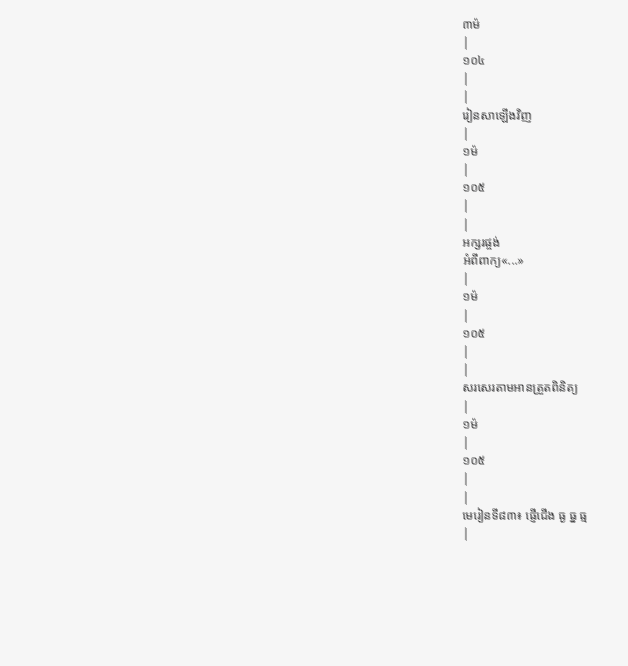៣ម៉
|
១០៤
|
|
រៀនសាឡើងវិញ
|
១ម៉
|
១០៥
|
|
អក្សរផ្ចង់
អំពីពាក្យ«...»
|
១ម៉
|
១០៥
|
|
សរសេរតាមអានត្រួតពិនិត្យ
|
១ម៉
|
១០៥
|
|
មេរៀនទី៨៣៖ ផ្ញើជើង ធ្ង ធ្ន ធ្ម
|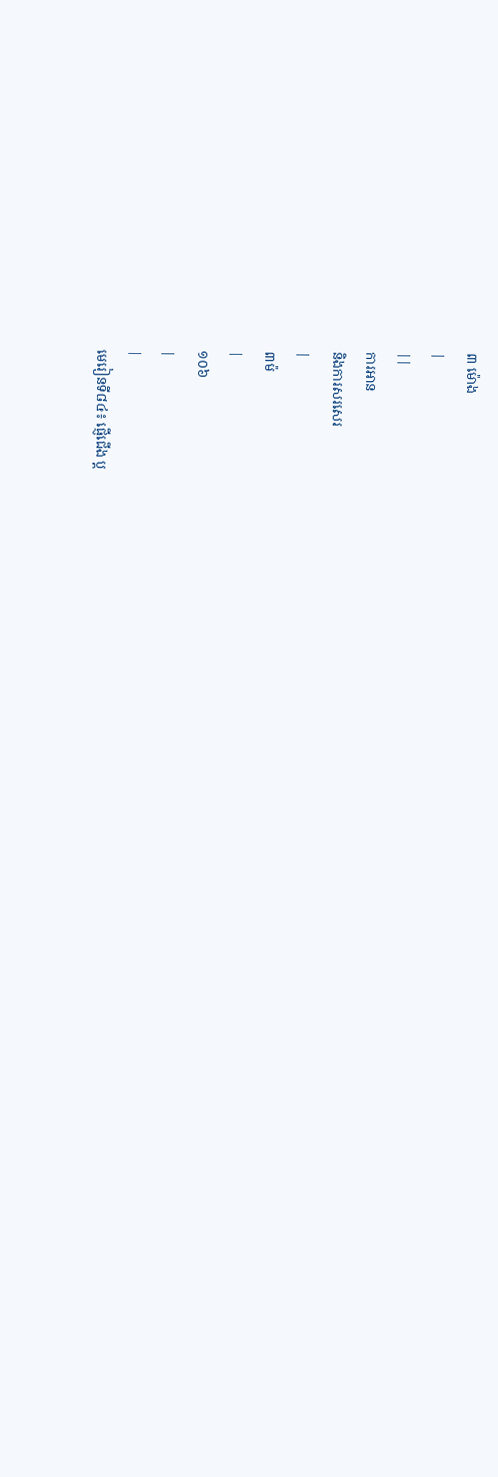៣ ម៉ោង
|
||
ការអាន
និងការសរសេរ
|
៣ម៉
|
១០៦
|
|
មេរៀនទី៨៤៖ ផ្ញើជើង ប្ត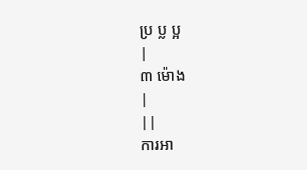ប្រ ប្ល ប្អ
|
៣ ម៉ោង
|
||
ការអា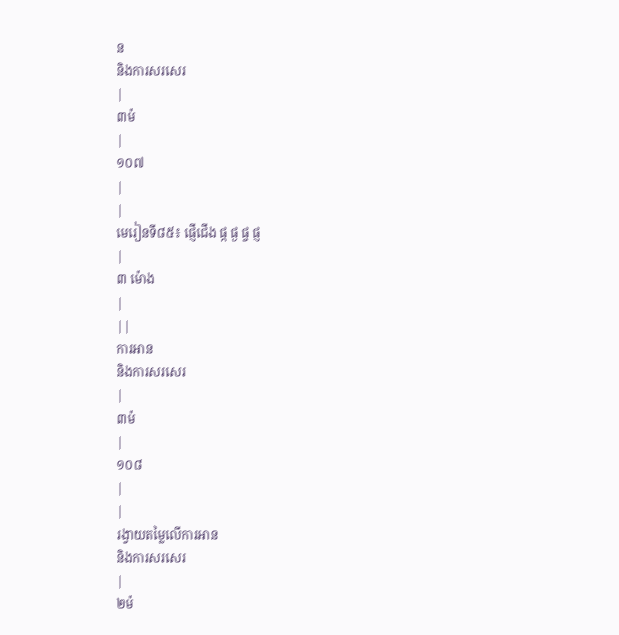ន
និងការសរសេរ
|
៣ម៉
|
១០៧
|
|
មេរៀនទី៨៥៖ ផ្ញើជើង ផ្ក ផ្ង ផ្ច ផ្ញ
|
៣ ម៉ោង
|
||
ការអាន
និងការសរសេរ
|
៣ម៉
|
១០៨
|
|
រង្វាយតម្លៃលើការអាន
និងការសរសេរ
|
២ម៉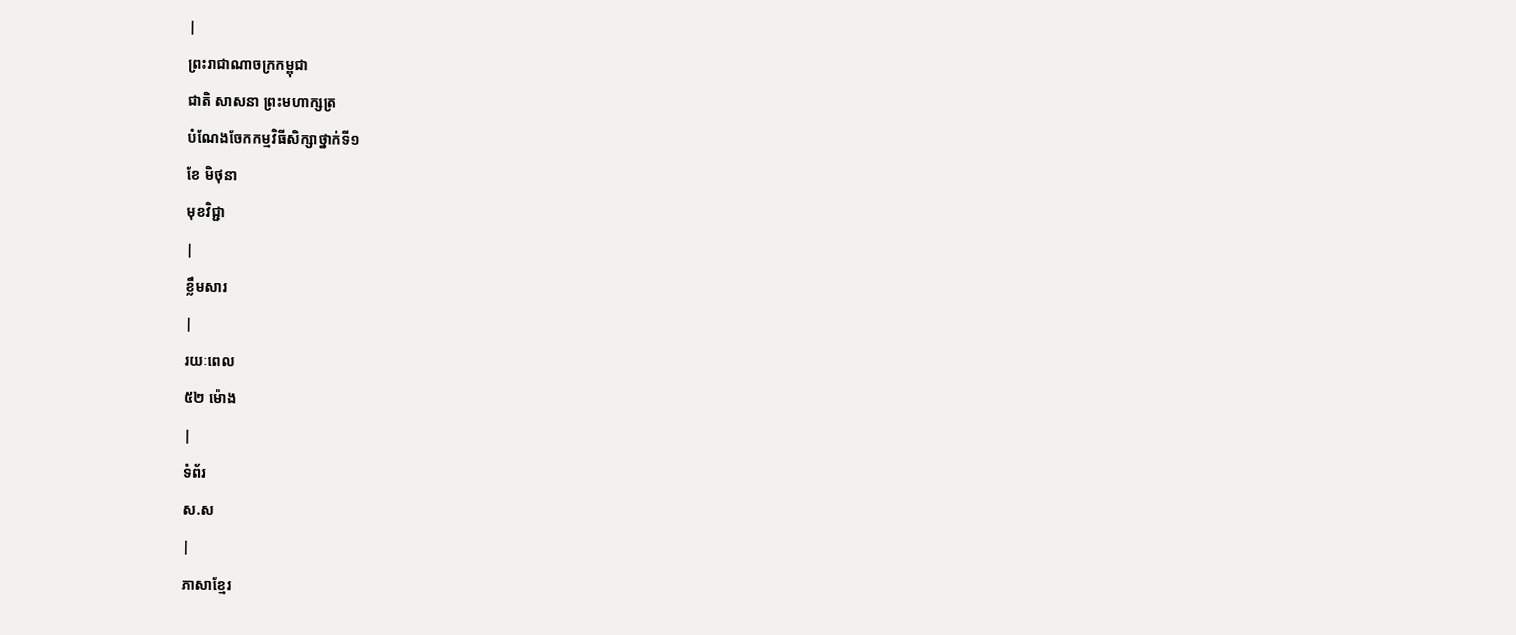|
ព្រះរាជាណាចក្រកម្ពុជា
ជាតិ សាសនា ព្រះមហាក្សត្រ
បំណែងចែកកម្មវិធីសិក្សាថ្នាក់ទី១
ខែ មិថុនា
មុខវិជ្ជា
|
ខ្លឹមសារ
|
រយៈពេល
៥២ ម៉ោង
|
ទំព័រ
ស.ស
|
ភាសាខ្មែរ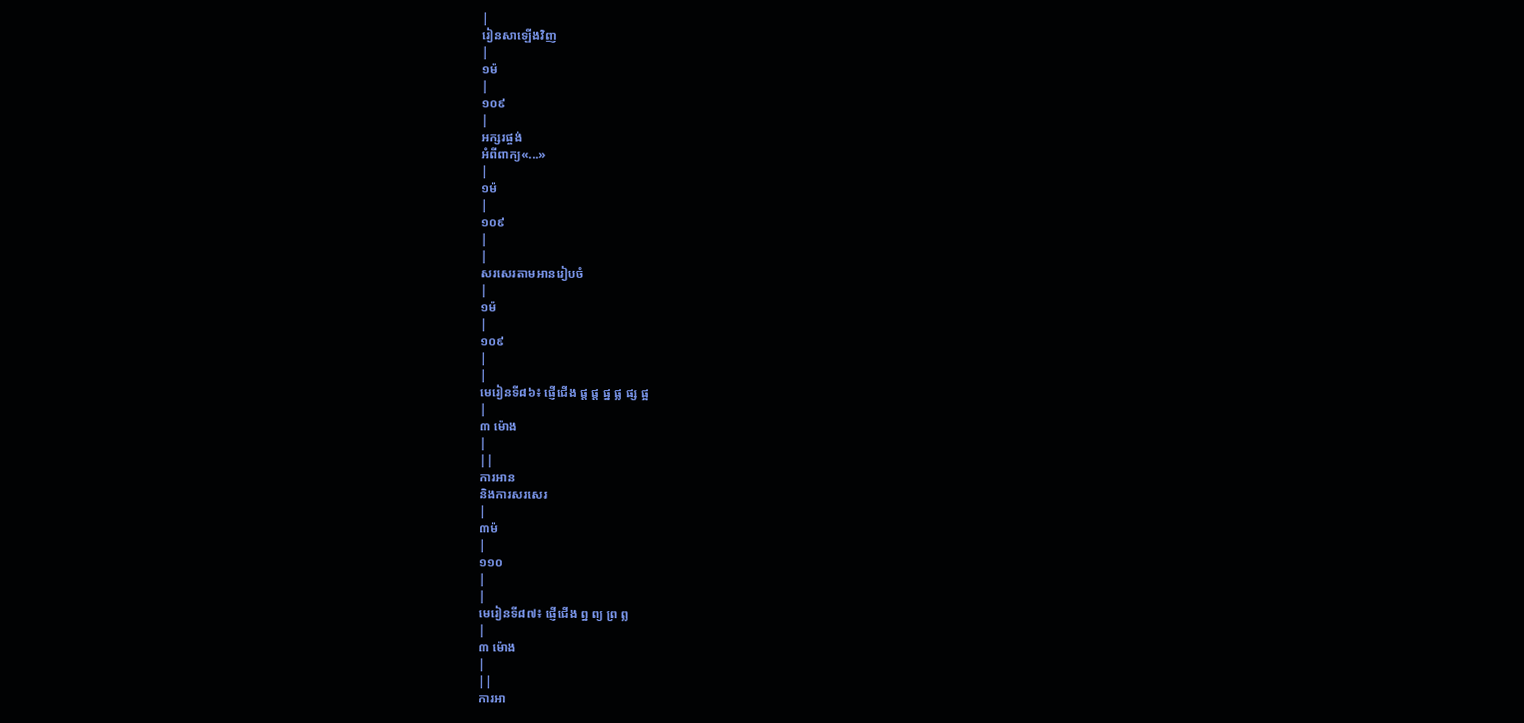|
រៀនសាឡើងវិញ
|
១ម៉
|
១០៩
|
អក្សរផ្ចង់
អំពីពាក្យ«...»
|
១ម៉
|
១០៩
|
|
សរសេរតាមអានរៀបចំ
|
១ម៉
|
១០៩
|
|
មេរៀនទី៨៦៖ ផ្ញើជើង ផ្ត ផ្ត ផ្ន ផ្ល ផ្ស ផ្អ
|
៣ ម៉ោង
|
||
ការអាន
និងការសរសេរ
|
៣ម៉
|
១១០
|
|
មេរៀនទី៨៧៖ ផ្ញើជើង ព្ន ព្យ ព្រ ព្ល
|
៣ ម៉ោង
|
||
ការអា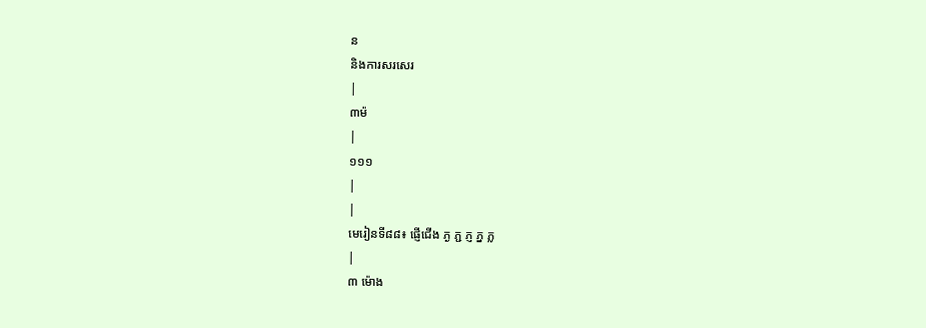ន
និងការសរសេរ
|
៣ម៉
|
១១១
|
|
មេរៀនទី៨៨៖ ផ្ញើជើង ភ្ង ភ្ជ ភ្ញ ភ្ន ភ្ល
|
៣ ម៉ោង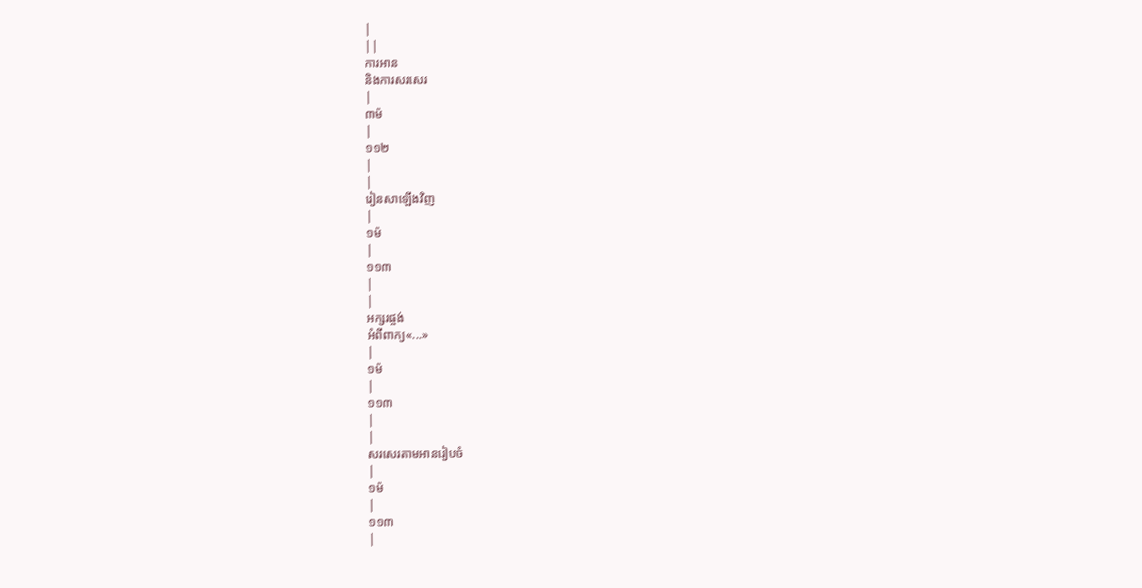|
||
ការអាន
និងការសរសេរ
|
៣ម៉
|
១១២
|
|
រៀនសាឡើងវិញ
|
១ម៉
|
១១៣
|
|
អក្សរផ្ចង់
អំពីពាក្យ«...»
|
១ម៉
|
១១៣
|
|
សរសេរតាមអានរៀបចំ
|
១ម៉
|
១១៣
|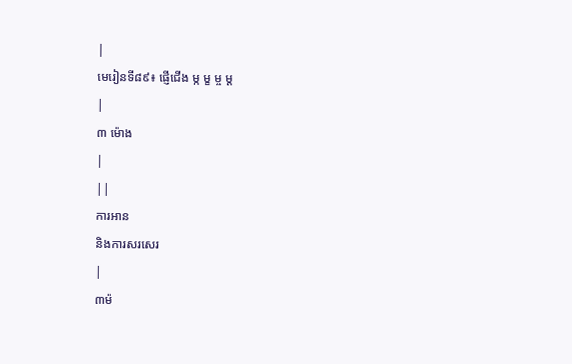|
មេរៀនទី៨៩៖ ផ្ញើជើង ម្ក ម្ខ ម្ច ម្ត
|
៣ ម៉ោង
|
||
ការអាន
និងការសរសេរ
|
៣ម៉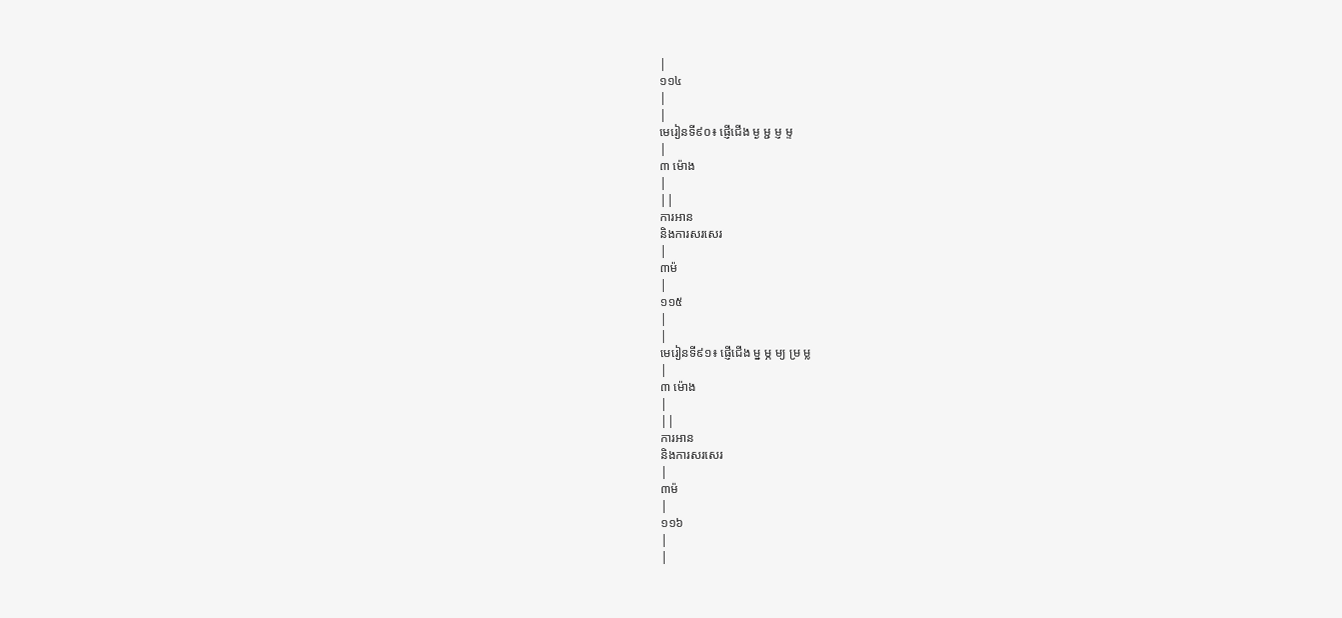|
១១៤
|
|
មេរៀនទី៩០៖ ផ្ញើជើង ម្ង ម្ជ ម្ញ ម្ទ
|
៣ ម៉ោង
|
||
ការអាន
និងការសរសេរ
|
៣ម៉
|
១១៥
|
|
មេរៀនទី៩១៖ ផ្ញើជើង ម្ន ម្ភ ម្យ ម្រ ម្ល
|
៣ ម៉ោង
|
||
ការអាន
និងការសរសេរ
|
៣ម៉
|
១១៦
|
|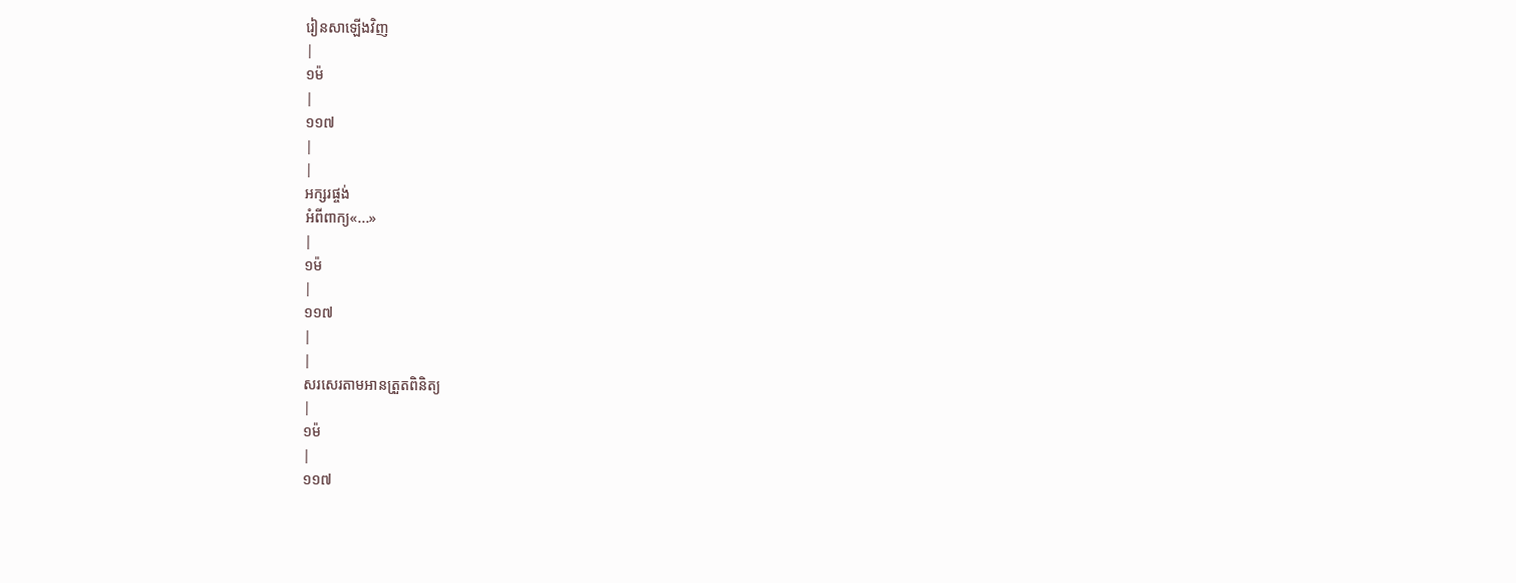រៀនសាឡើងវិញ
|
១ម៉
|
១១៧
|
|
អក្សរផ្ចង់
អំពីពាក្យ«...»
|
១ម៉
|
១១៧
|
|
សរសេរតាមអានត្រួតពិនិត្យ
|
១ម៉
|
១១៧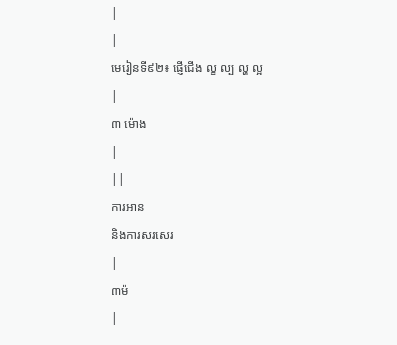|
|
មេរៀនទី៩២៖ ផ្ញើជើង ល្ខ ល្ប ល្ហ ល្អ
|
៣ ម៉ោង
|
||
ការអាន
និងការសរសេរ
|
៣ម៉
|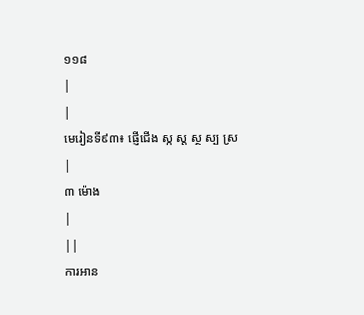១១៨
|
|
មេរៀនទី៩៣៖ ផ្ញើជើង ស្ក ស្ត ស្ថ ស្ប ស្រ
|
៣ ម៉ោង
|
||
ការអាន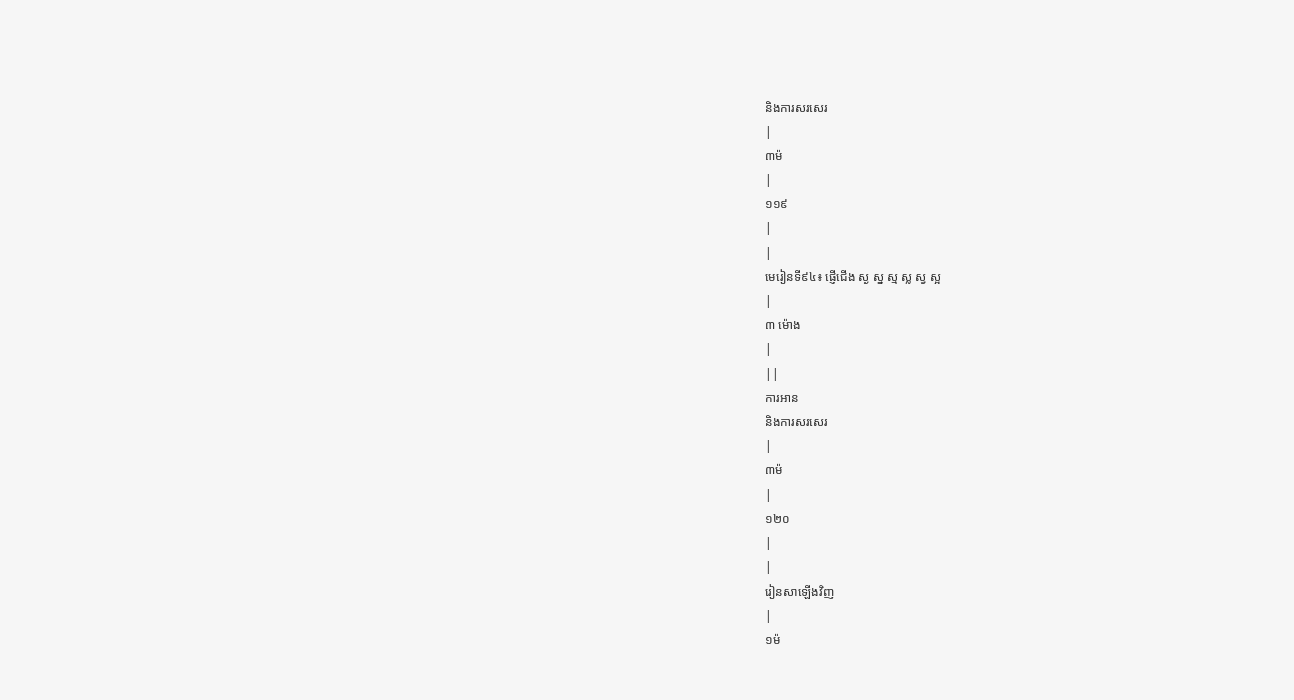និងការសរសេរ
|
៣ម៉
|
១១៩
|
|
មេរៀនទី៩៤៖ ផ្ញើជើង ស្ង ស្ន ស្ម ស្ល ស្វ ស្អ
|
៣ ម៉ោង
|
||
ការអាន
និងការសរសេរ
|
៣ម៉
|
១២០
|
|
រៀនសាឡើងវិញ
|
១ម៉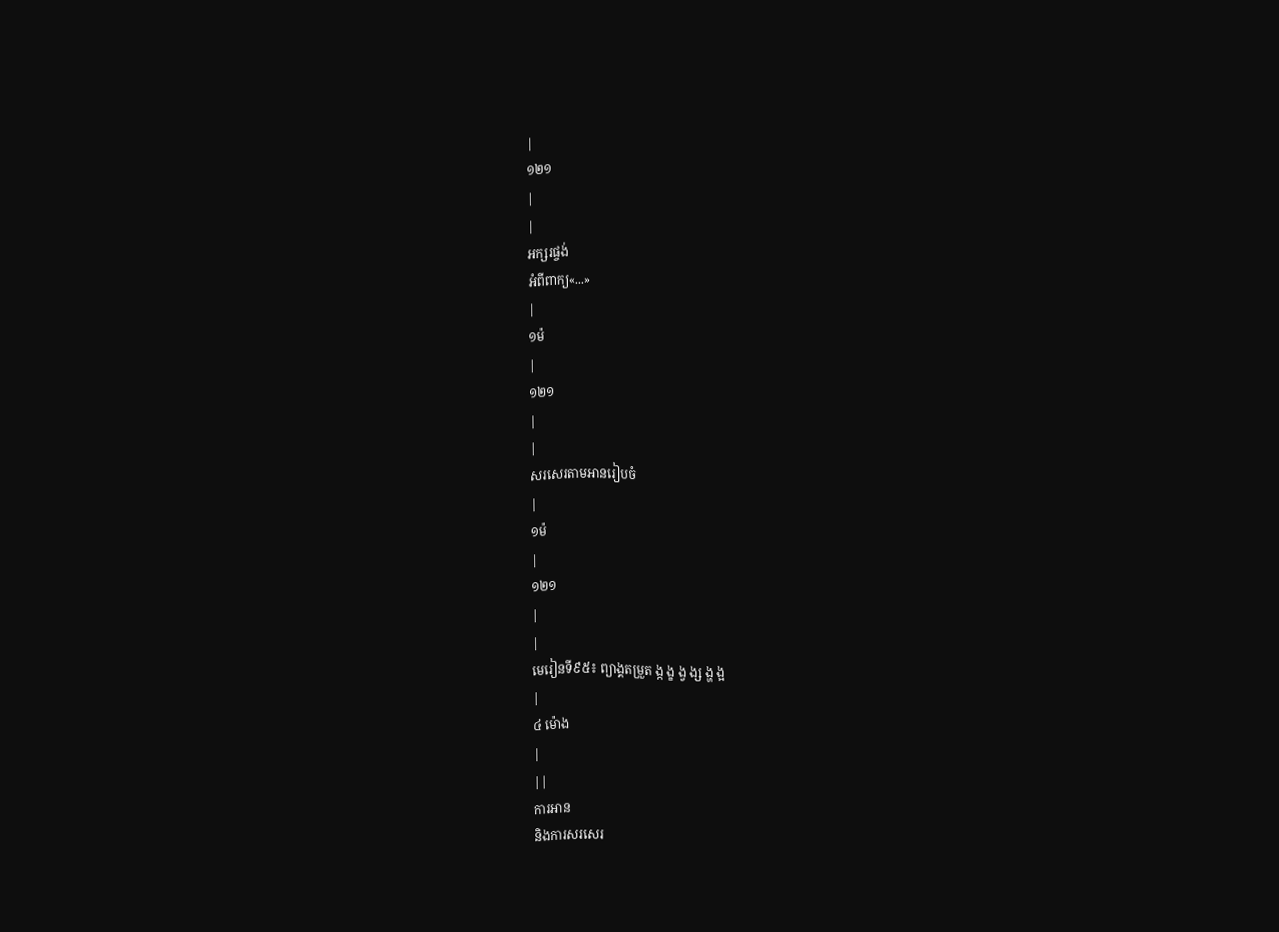|
១២១
|
|
អក្សរផ្ចង់
អំពីពាក្យ«...»
|
១ម៉
|
១២១
|
|
សរសេរតាមអានរៀបចំ
|
១ម៉
|
១២១
|
|
មេរៀនទី៩៥៖ ព្យាង្គតម្រួត ង្ក ង្ខ ង្វ ង្ស ង្ហ ង្អ
|
៤ ម៉ោង
|
||
ការអាន
និងការសរសេរ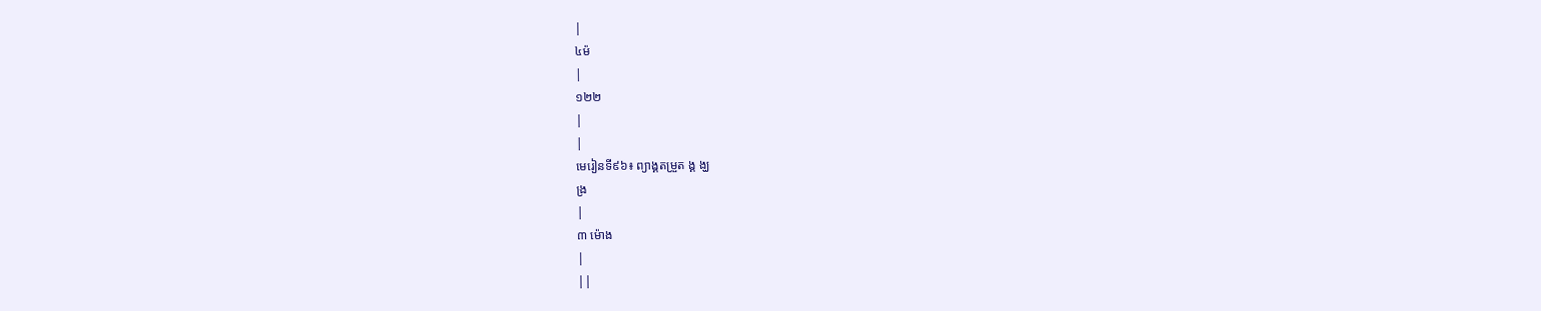|
៤ម៉
|
១២២
|
|
មេរៀនទី៩៦៖ ព្យាង្គតម្រួត ង្គ ង្ឃ
ង្រ
|
៣ ម៉ោង
|
||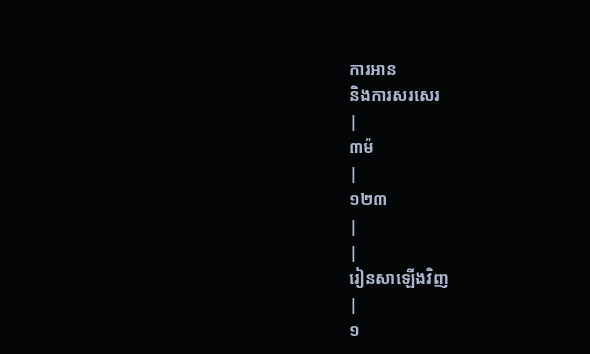ការអាន
និងការសរសេរ
|
៣ម៉
|
១២៣
|
|
រៀនសាឡើងវិញ
|
១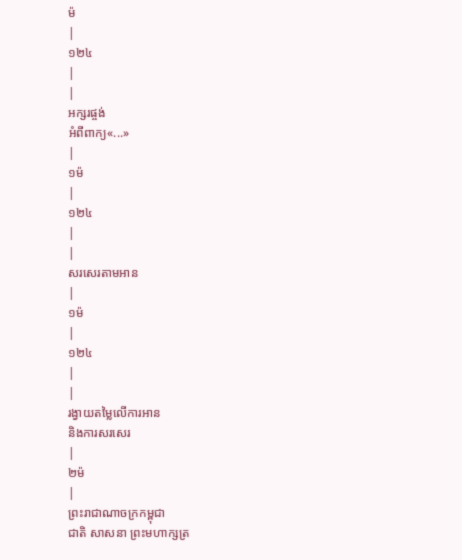ម៉
|
១២៤
|
|
អក្សរផ្ចង់
អំពីពាក្យ«...»
|
១ម៉
|
១២៤
|
|
សរសេរតាមអាន
|
១ម៉
|
១២៤
|
|
រង្វាយតម្លៃលើការអាន
និងការសរសេរ
|
២ម៉
|
ព្រះរាជាណាចក្រកម្ពុជា
ជាតិ សាសនា ព្រះមហាក្សត្រ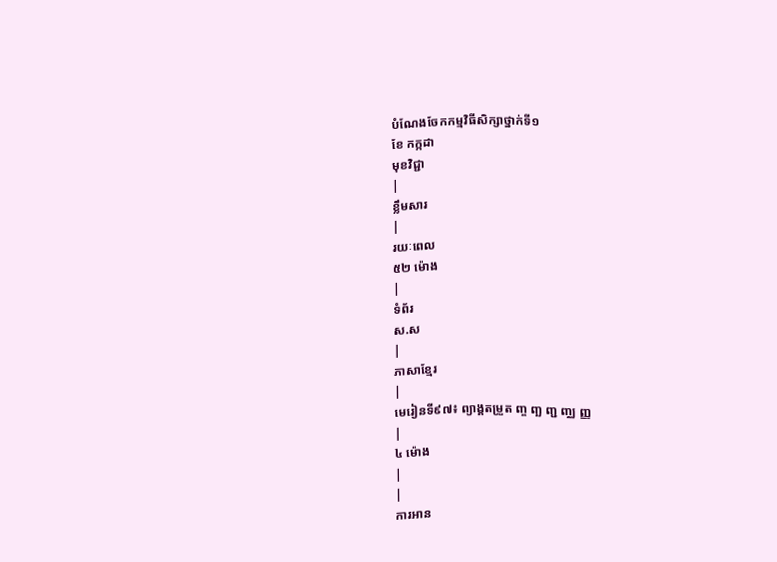បំណែងចែកកម្មវិធីសិក្សាថ្នាក់ទី១
ខែ កក្កដា
មុខវិជ្ជា
|
ខ្លឹមសារ
|
រយៈពេល
៥២ ម៉ោង
|
ទំព័រ
ស.ស
|
ភាសាខ្មែរ
|
មេរៀនទី៩៧៖ ព្យាង្គតម្រួត ញ្ច ញ្ឆ ញ្ជ ញ្ឈ ញ្ញ
|
៤ ម៉ោង
|
|
ការអាន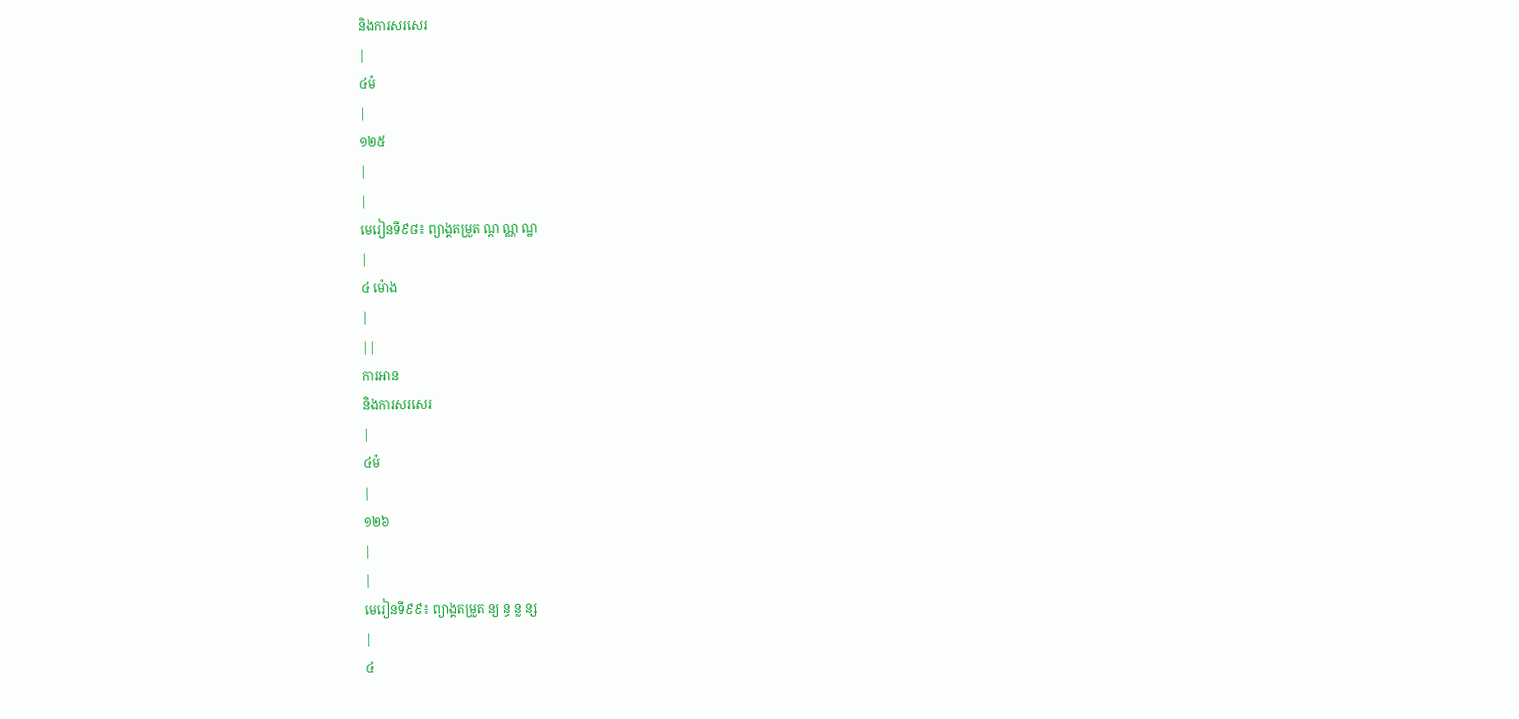និងការសរសេរ
|
៤ម៉
|
១២៥
|
|
មេរៀនទី៩៨៖ ព្យាង្គតម្រួត ណ្ត ណ្ណ ណ្ឋ
|
៤ ម៉ោង
|
||
ការអាន
និងការសរសេរ
|
៤ម៉
|
១២៦
|
|
មេរៀនទី៩៩៖ ព្យាង្គតម្រួត ន្យ ន្ធ ន្ល ន្ស
|
៤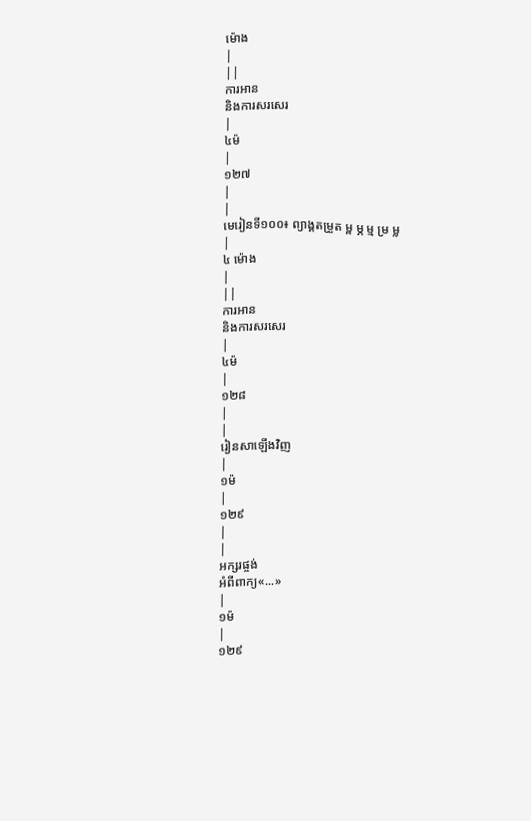ម៉ោង
|
||
ការអាន
និងការសរសេរ
|
៤ម៉
|
១២៧
|
|
មេរៀនទី១០០៖ ព្យាង្គតម្រួត ម្ព ម្ភ ម្ម ម្រ ម្ល
|
៤ ម៉ោង
|
||
ការអាន
និងការសរសេរ
|
៤ម៉
|
១២៨
|
|
រៀនសាឡើងវិញ
|
១ម៉
|
១២៩
|
|
អក្សរផ្ចង់
អំពីពាក្យ«...»
|
១ម៉
|
១២៩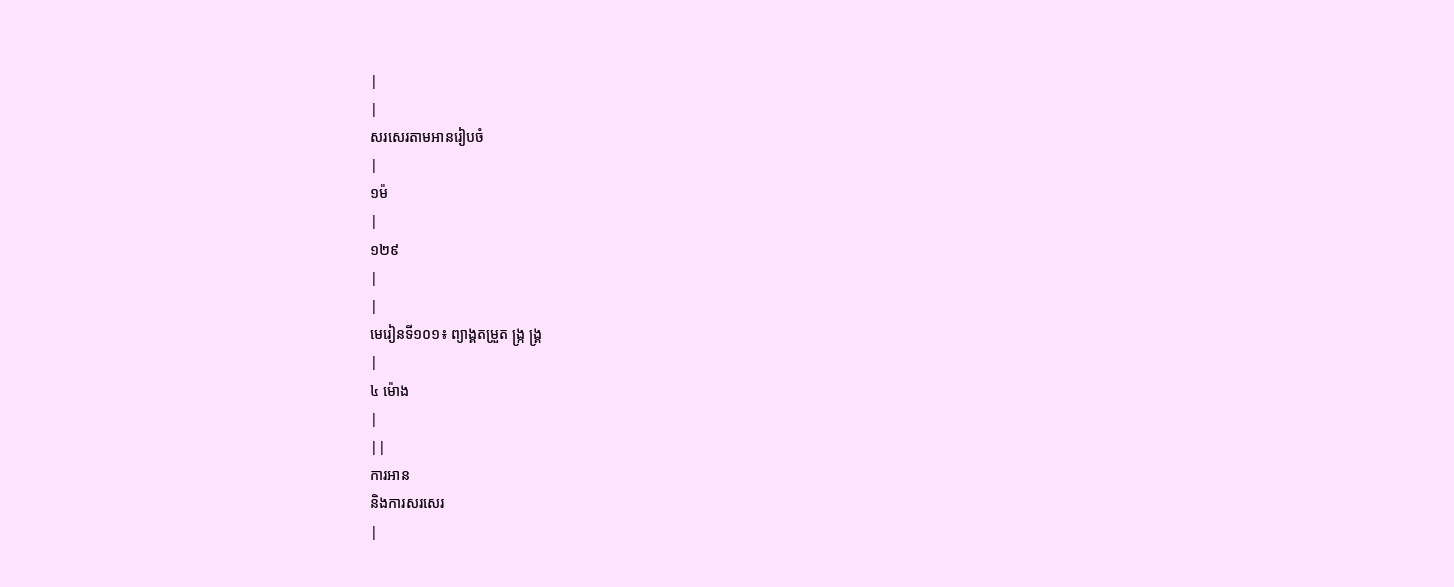|
|
សរសេរតាមអានរៀបចំ
|
១ម៉
|
១២៩
|
|
មេរៀនទី១០១៖ ព្យាង្គតម្រួត ង្ក្រ ង្គ្រ
|
៤ ម៉ោង
|
||
ការអាន
និងការសរសេរ
|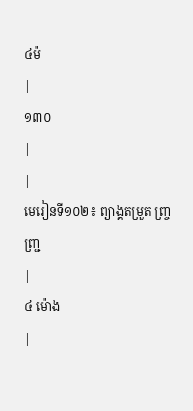៤ម៉
|
១៣០
|
|
មេរៀនទី១០២៖ ព្យាង្គតម្រួត ញ្ច្រ ញ្ជ្រ
|
៤ ម៉ោង
|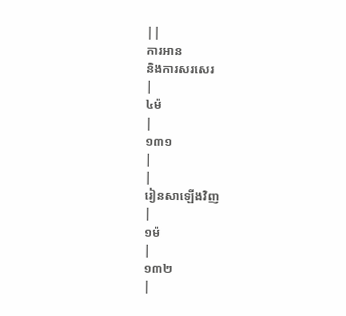||
ការអាន
និងការសរសេរ
|
៤ម៉
|
១៣១
|
|
រៀនសាឡើងវិញ
|
១ម៉
|
១៣២
|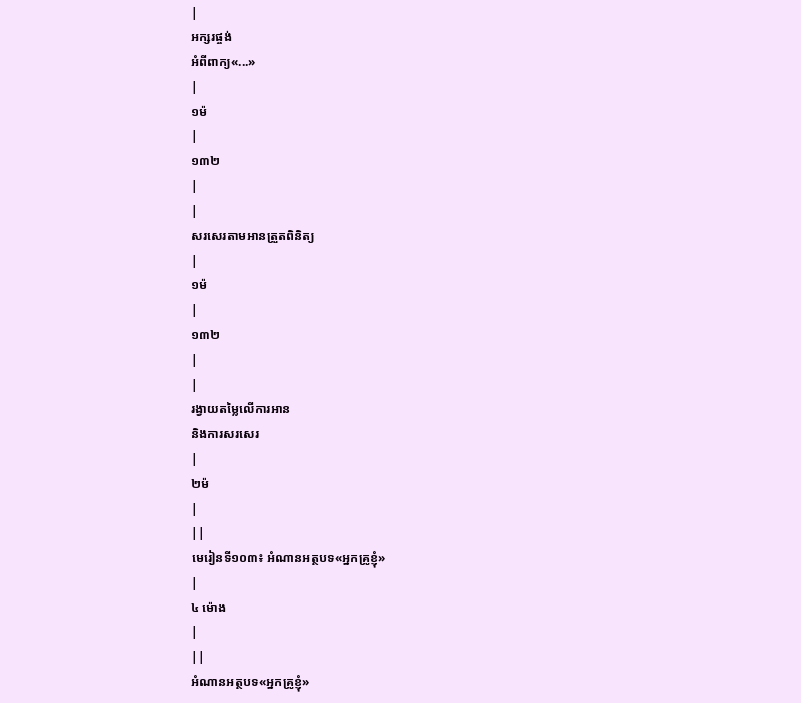|
អក្សរផ្ចង់
អំពីពាក្យ«...»
|
១ម៉
|
១៣២
|
|
សរសេរតាមអានត្រួតពិនិត្យ
|
១ម៉
|
១៣២
|
|
រង្វាយតម្លៃលើការអាន
និងការសរសេរ
|
២ម៉
|
||
មេរៀនទី១០៣៖ អំណានអត្ថបទ«អ្នកគ្រូខ្ញុំ»
|
៤ ម៉ោង
|
||
អំណានអត្ថបទ«អ្នកគ្រូខ្ញុំ»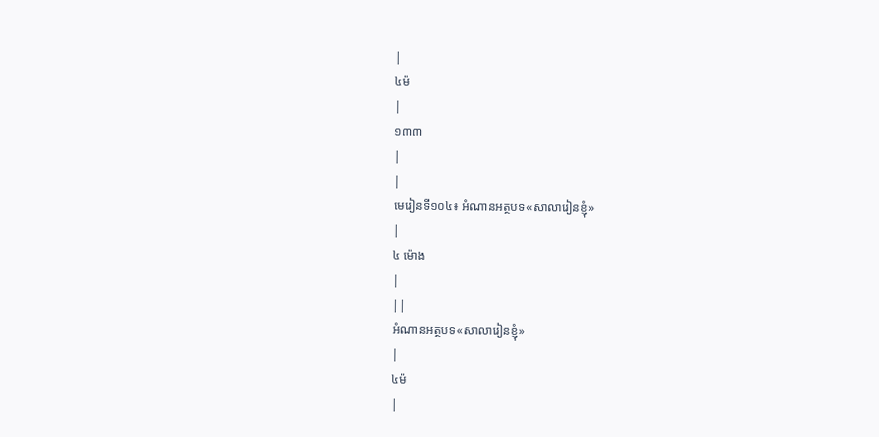|
៤ម៉
|
១៣៣
|
|
មេរៀនទី១០៤៖ អំណានអត្ថបទ«សាលារៀនខ្ញុំ»
|
៤ ម៉ោង
|
||
អំណានអត្ថបទ«សាលារៀនខ្ញុំ»
|
៤ម៉
|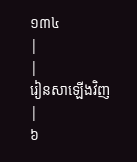១៣៤
|
|
រៀនសាឡើងវិញ
|
៦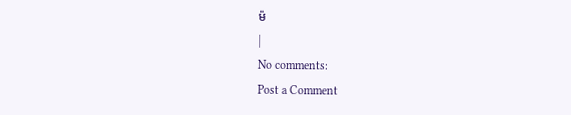ម៉
|
No comments:
Post a Comment